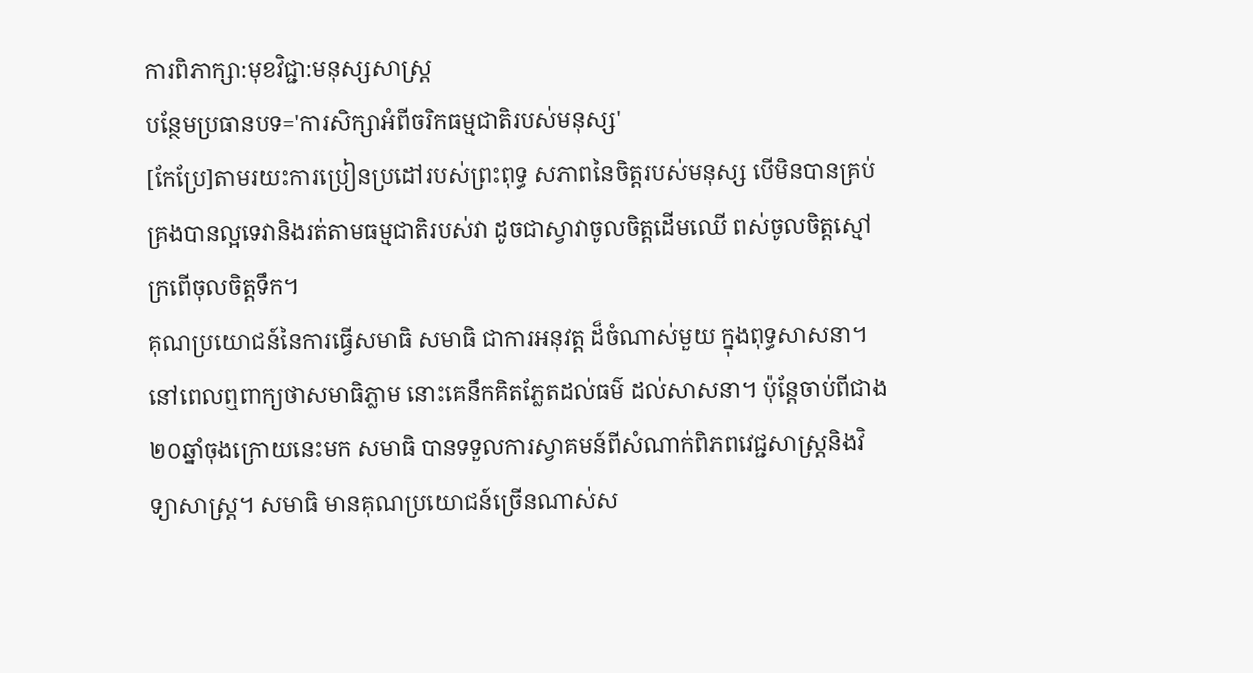ការពិភាក្សា:មុខវិជ្ជា:មនុស្សសាស្ត្រ
បន្ថែមប្រធានបទ='ការសិក្សាអំពីចរិកធម្មជាតិរបស់មនុស្ស'
[កែប្រែ]តាមរយះការប្រៀនប្រដៅរបស់ព្រះពុទ្ធ សភាពនៃចិត្តរបស់មនុស្ស បើមិនបានគ្រប់គ្រងបានល្អទេវានិងរត់តាមធម្មជាតិរបស់វា ដូចជាស្វាវាចូលចិត្តដើមឈើ ពស់ចូលចិត្តស្មៅ ក្រពើចុលចិត្តទឹក។
គុណប្រយោជន៍នៃការធ្វើសមាធិ សមាធិ ជាការអនុវត្ត ដ៏ចំណាស់មួយ ក្នុងពុទ្ធសាសនា។ នៅពេលឮពាក្យថាសមាធិភ្លាម នោះគេនឹកគិតភ្លែតដល់ធម៌ ដល់សាសនា។ ប៉ុន្តែចាប់ពីជាង២០ឆ្នាំចុងក្រោយនេះមក សមាធិ បានទទួលការស្វាគមន៍ពីសំណាក់ពិភពវេជ្ជសាស្ត្រនិងវិទ្យាសាស្ត្រ។ សមាធិ មានគុណប្រយោជន៍ច្រើនណាស់ស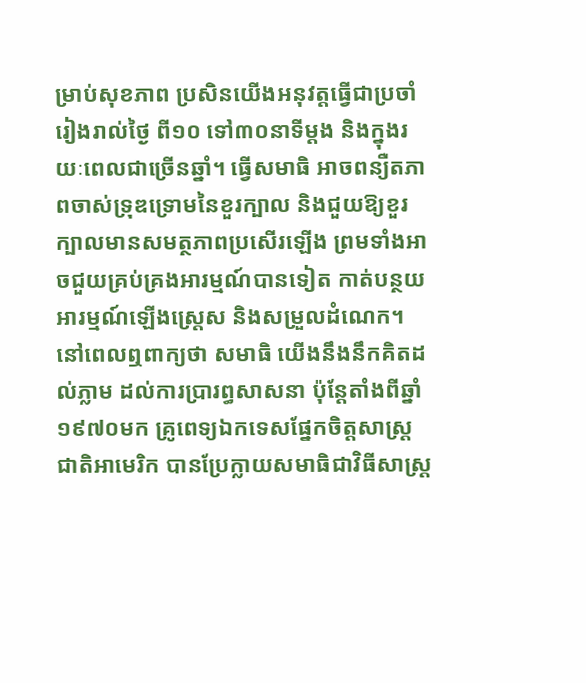ម្រាប់សុខភាព ប្រសិនយើងអនុវត្តធ្វើជាប្រចាំ រៀងរាល់ថ្ងៃ ពី១០ ទៅ៣០នាទីម្តង និងក្នុងរយៈពេលជាច្រើនឆ្នាំ។ ធ្វើសមាធិ អាចពន្យឺតភាពចាស់ទ្រុឌទ្រោមនៃខួរក្បាល និងជួយឱ្យខួរក្បាលមានសមត្ថភាពប្រសើរឡើង ព្រមទាំងអាចជួយគ្រប់គ្រងអារម្មណ៍បានទៀត កាត់បន្ថយអារម្មណ៍ឡើងស្ត្រេស និងសម្រួលដំណេក។
នៅពេលឮពាក្យថា សមាធិ យើងនឹងនឹកគិតដល់ភ្លាម ដល់ការប្រារព្ធសាសនា ប៉ុន្តែតាំងពីឆ្នាំ១៩៧០មក គ្រូពេទ្យឯកទេសផ្នែកចិត្តសាស្ត្រជាតិអាមេរិក បានប្រែក្លាយសមាធិជាវិធីសាស្ត្រ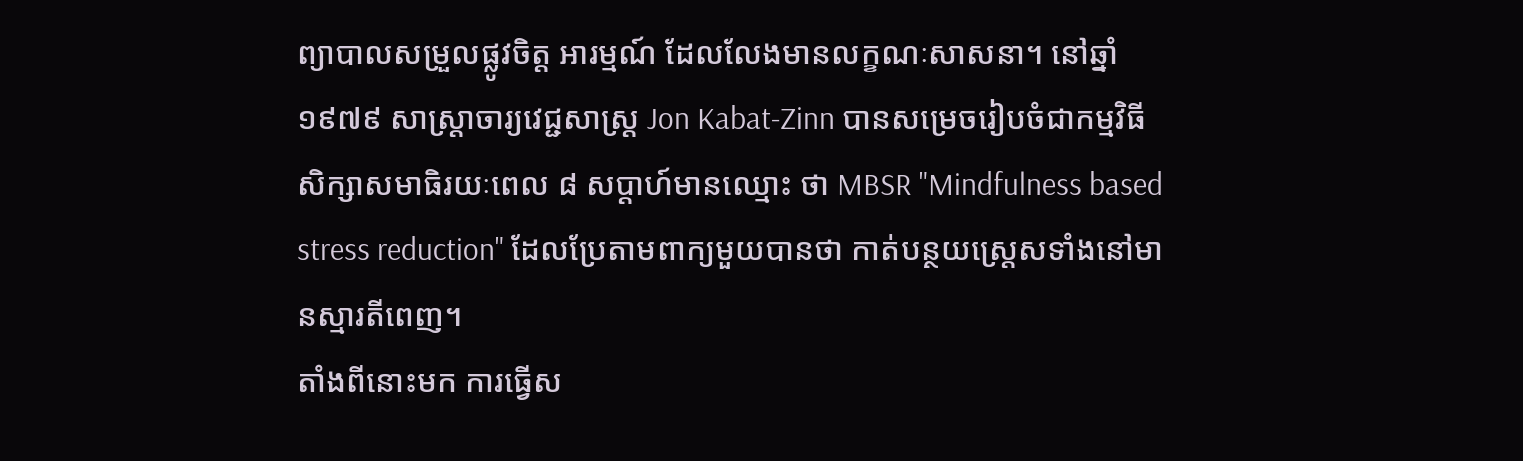ព្យាបាលសម្រួលផ្លូវចិត្ត អារម្មណ៍ ដែលលែងមានលក្ខណៈសាសនា។ នៅឆ្នាំ១៩៧៩ សាស្ត្រាចារ្យវេជ្ជសាស្ត្រ Jon Kabat-Zinn បានសម្រេចរៀបចំជាកម្មវិធីសិក្សាសមាធិរយៈពេល ៨ សប្តាហ៍មានឈ្មោះ ថា MBSR "Mindfulness based stress reduction" ដែលប្រែតាមពាក្យមួយបានថា កាត់បន្ថយស្ត្រេសទាំងនៅមានស្មារតីពេញ។
តាំងពីនោះមក ការធ្វើស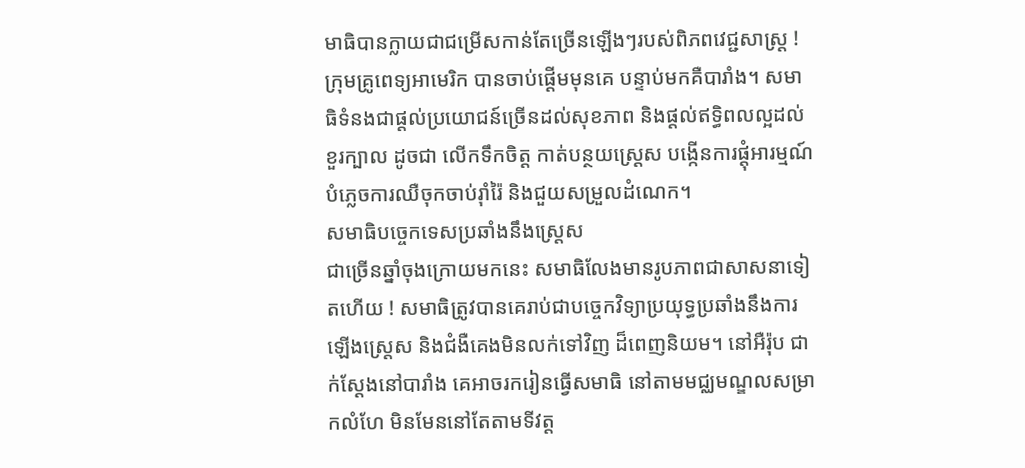មាធិបានក្លាយជាជម្រើសកាន់តែច្រើនឡើងៗរបស់ពិភពវេជ្ជសាស្ត្រ ! ក្រុមគ្រូពេទ្យអាមេរិក បានចាប់ផ្តើមមុនគេ បន្ទាប់មកគឺបារាំង។ សមាធិទំនងជាផ្តល់ប្រយោជន៍ច្រើនដល់សុខភាព និងផ្តល់ឥទ្ធិពលល្អដល់ខួរក្បាល ដូចជា លើកទឹកចិត្ត កាត់បន្ថយស្ត្រេស បង្កើនការផ្តុំអារម្មណ៍ បំភ្លេចការឈឺចុកចាប់រ៉ាំរ៉ៃ និងជួយសម្រួលដំណេក។
សមាធិបច្ចេកទេសប្រឆាំងនឹងស្ត្រេស
ជាច្រើនឆ្នាំចុងក្រោយមកនេះ សមាធិលែងមានរូបភាពជាសាសនាទៀតហើយ ! សមាធិត្រូវបានគេរាប់ជាបច្ចេកវិទ្យាប្រយុទ្ធប្រឆាំងនឹងការឡើងស្ត្រេស និងជំងឺគេងមិនលក់ទៅវិញ ដ៏ពេញនិយម។ នៅអឺរ៉ុប ជាក់ស្តែងនៅបារាំង គេអាចរករៀនធ្វើសមាធិ នៅតាមមជ្ឈមណ្ឌលសម្រាកលំហែ មិនមែននៅតែតាមទីវត្ត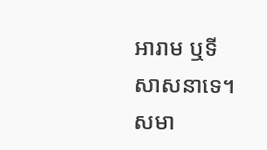អារាម ឬទីសាសនាទេ។ សមា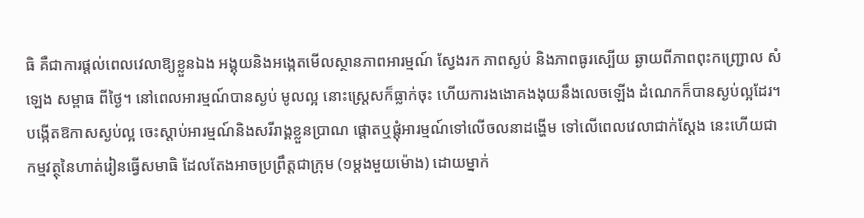ធិ គឺជាការផ្តល់ពេលវេលាឱ្យខ្លួនឯង អង្គុយនិងអង្កេតមើលស្ថានភាពអារម្មណ៍ ស្វែងរក ភាពស្ងប់ និងភាពធូរស្បើយ ឆ្ងាយពីភាពពុះកញ្ជ្រោល សំឡេង សម្ពាធ ពីថ្ងៃ។ នៅពេលអារម្មណ៍បានស្ងប់ មូលល្អ នោះស្ត្រេសក៏ធ្លាក់ចុះ ហើយការងងោគងងុយនឹងលេចឡើង ដំណេកក៏បានស្ងប់ល្អដែរ។
បង្កើតឱកាសស្ងប់ល្អ ចេះស្តាប់អារម្មណ៍និងសរីរាង្គខ្លួនប្រាណ ផ្តោតឬផ្តុំអារម្មណ៍ទៅលើចលនាដង្ហើម ទៅលើពេលវេលាជាក់ស្តែង នេះហើយជាកម្មវត្ថុនៃហាត់រៀនធ្វើសមាធិ ដែលតែងអាចប្រព្រឹត្តជាក្រុម (១ម្តងមួយម៉ោង) ដោយម្នាក់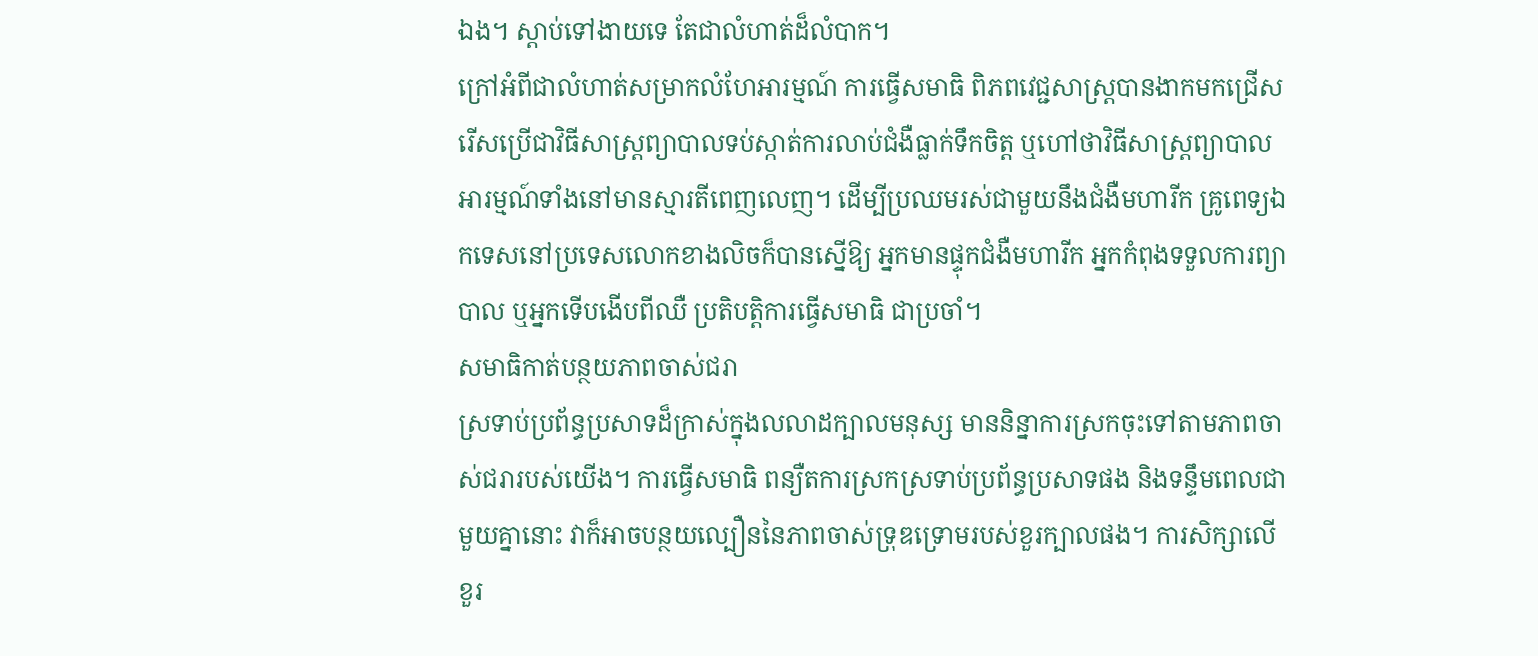ឯង។ ស្តាប់ទៅងាយទេ តែជាលំហាត់ដ៏លំបាក។
ក្រៅអំពីជាលំហាត់សម្រាកលំហែអារម្មណ៍ ការធ្វើសមាធិ ពិភពវេជ្ជសាស្ត្របានងាកមកជ្រើសរើសប្រើជាវិធីសាស្ត្រព្យាបាលទប់ស្កាត់ការលាប់ជំងឺធ្លាក់ទឹកចិត្ត ឬហៅថាវិធីសាស្ត្រព្យាបាលអារម្មណ៍ទាំងនៅមានស្មារតីពេញលេញ។ ដើម្បីប្រឈមរស់ជាមួយនឹងជំងឺមហារីក គ្រូពេទ្យឯកទេសនៅប្រទេសលោកខាងលិចក៏បានស្នើឱ្យ អ្នកមានផ្ទុកជំងឺមហារីក អ្នកកំពុងទទួលការព្យាបាល ឬអ្នកទើបងើបពីឈឺ ប្រតិបត្តិការធ្វើសមាធិ ជាប្រចាំ។
សមាធិកាត់បន្ថយភាពចាស់ជរា
ស្រទាប់ប្រព័ន្ធប្រសាទដ៏ក្រាស់ក្នុងលលាដក្បាលមនុស្ស មាននិន្នាការស្រកចុះទៅតាមភាពចាស់ជរារបស់យើង។ ការធ្វើសមាធិ ពន្យឺតការស្រកស្រទាប់ប្រព័ន្ធប្រសាទផង និងទន្ទឹមពេលជាមួយគ្នានោះ វាក៏អាចបន្ថយល្បឿននៃភាពចាស់ទ្រុឌទ្រោមរបស់ខួរក្បាលផង។ ការសិក្សាលើខួរ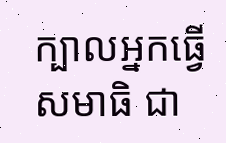ក្បាលអ្នកធ្វើសមាធិ ជា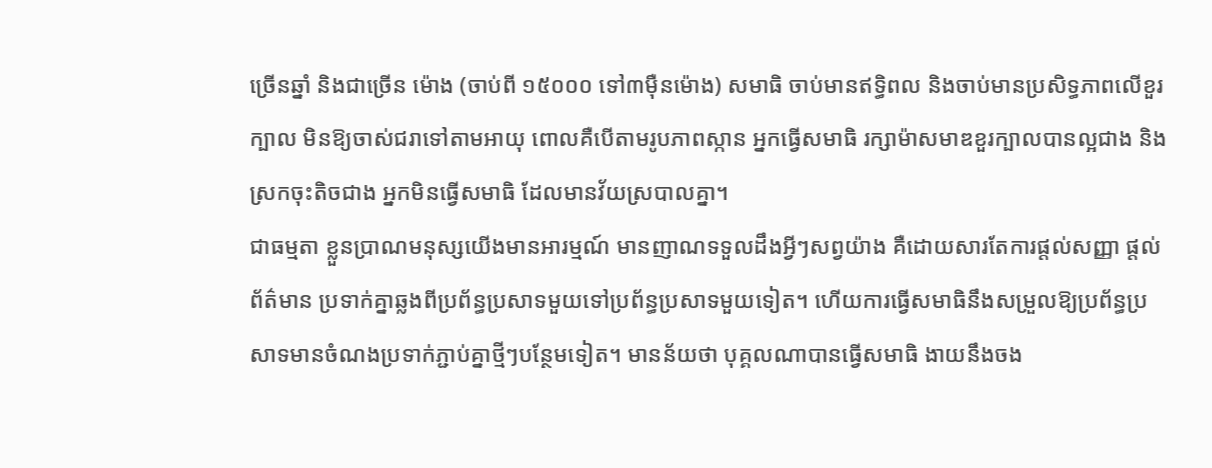ច្រើនឆ្នាំ និងជាច្រើន ម៉ោង (ចាប់ពី ១៥០០០ ទៅ៣ម៉ឺនម៉ោង) សមាធិ ចាប់មានឥទ្ធិពល និងចាប់មានប្រសិទ្ធភាពលើខួរក្បាល មិនឱ្យចាស់ជរាទៅតាមអាយុ ពោលគឺបើតាមរូបភាពស្កាន អ្នកធ្វើសមាធិ រក្សាម៉ាសមាឌខួរក្បាលបានល្អជាង និងស្រកចុះតិចជាង អ្នកមិនធ្វើសមាធិ ដែលមានវ័យស្របាលគ្នា។
ជាធម្មតា ខ្លួនប្រាណមនុស្សយើងមានអារម្មណ៍ មានញាណទទួលដឹងអ្វីៗសព្វយ៉ាង គឺដោយសារតែការផ្តល់សញ្ញា ផ្តល់ព័ត៌មាន ប្រទាក់គ្នាឆ្លងពីប្រព័ន្ធប្រសាទមួយទៅប្រព័ន្ធប្រសាទមួយទៀត។ ហើយការធ្វើសមាធិនឹងសម្រួលឱ្យប្រព័ន្ធប្រសាទមានចំណងប្រទាក់ភ្ជាប់គ្នាថ្មីៗបន្ថែមទៀត។ មានន័យថា បុគ្គលណាបានធ្វើសមាធិ ងាយនឹងចង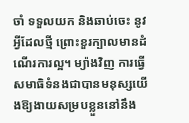ចាំ ទទួលយក និងឆាប់ចេះ នូវអ្វីដែលថ្មី ព្រោះខួរក្បាលមានដំណើរការល្អ។ ម្យ៉ាងវិញ ការធ្វើសមាធិទំនងជាបានមនុស្សយើងឱ្យងាយសម្របខ្លួននៅនឹង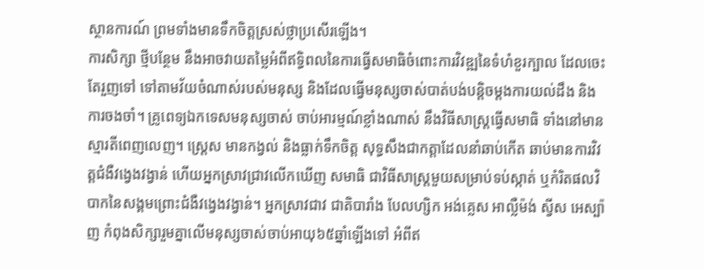ស្ថានការណ៍ ព្រមទាំងមានទឹកចិត្តស្រស់ថ្លាប្រសើរឡើង។
ការសិក្សា ថ្មីបន្ថែម នឹងអាចវាយតម្លៃអំពីឥទ្ធិពលនៃការធ្វើសមាធិចំពោះការវិវឌ្ឍនៃទំហំខួរក្បាល ដែលចេះតែរួញទៅ ទៅតាមវ័យចំណាស់របស់មនុស្ស និងដែលធ្វើមនុស្សចាស់បាត់បង់បន្តិចម្តងការយល់ដឹង និងការចងចាំ។ គ្រូពេទ្យឯកទេសមនុស្សចាស់ ចាប់អារម្មណ៍ខ្លាំងណាស់ នឹងវិធីសាស្ត្រធ្វើសមាធិ ទាំងនៅមានស្មារតីពេញលេញ។ ស្ត្រេស មានកង្វល់ និងធ្លាក់ទឹកចិត្ត សុទ្ធសឹងជាកត្តាដែលនាំឆាប់កើត ឆាប់មានការវិវត្តជំងឺវង្វេងវង្វាន់ ហើយអ្នកស្រាវជ្រាវលើកឃើញ សមាធិ ជាវិធីសាស្ត្រមួយសម្រាប់ទប់ស្កាត់ ឬកំរិតផលវិបាកនៃសង្គមព្រោះជំងឺវង្វេងវង្វាន់។ អ្នកស្រាវជាវ ជាតិបារាំង បែលហ្សិក អង់គ្លេស អាល្លឺម៉ង់ ស្វីស អេស្ប៉ាញ កំពុងសិក្សារួមគ្នាលើមនុស្សចាស់ចាប់អាយុ៦៥ឆ្នាំឡើងទៅ អំពីឥ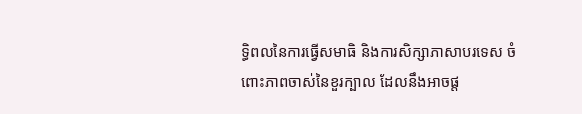ទ្ធិពលនៃការធ្វើសមាធិ និងការសិក្សាភាសាបរទេស ចំពោះភាពចាស់នៃខួរក្បាល ដែលនឹងអាចផ្ត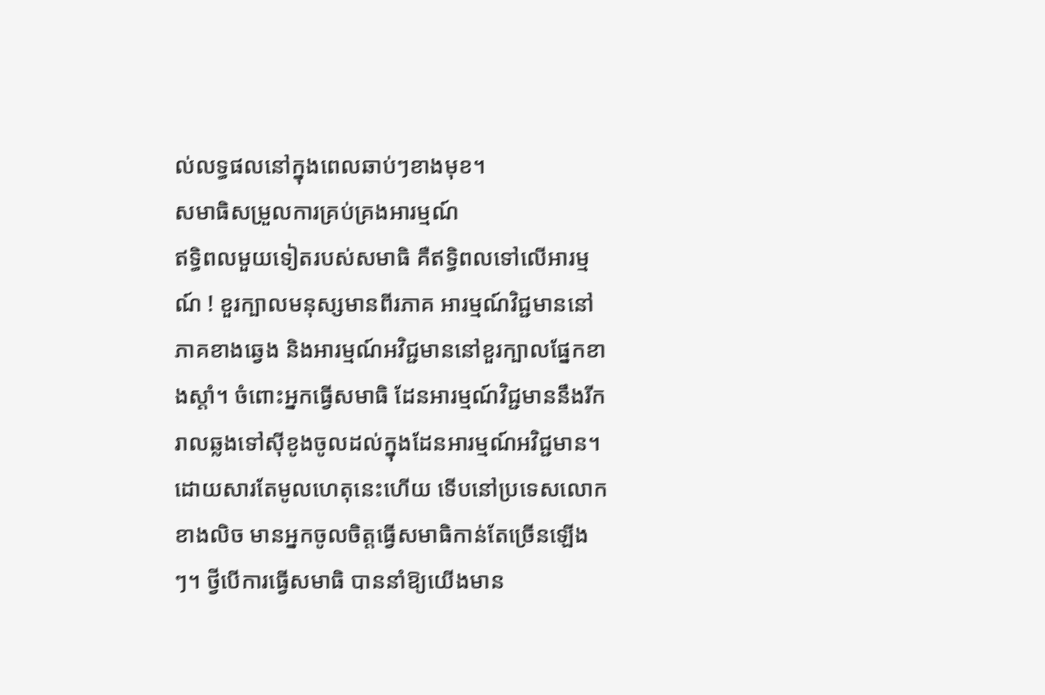ល់លទ្ធផលនៅក្នុងពេលឆាប់ៗខាងមុខ។
សមាធិសម្រួលការគ្រប់គ្រងអារម្មណ៍
ឥទ្ធិពលមួយទៀតរបស់សមាធិ គឺឥទ្ធិពលទៅលើអារម្មណ៍ ! ខួរក្បាលមនុស្សមានពីរភាគ អារម្មណ៍វិជ្ជមាននៅភាគខាងឆ្វេង និងអារម្មណ៍អវិជ្ជមាននៅខួរក្បាលផ្នែកខាងស្តាំ។ ចំពោះអ្នកធ្វើសមាធិ ដែនអារម្មណ៍វិជ្ជមាននឹងរីករាលឆ្លងទៅស៊ីខូងចូលដល់ក្នុងដែនអារម្មណ៍អវិជ្ជមាន។ ដោយសារតែមូលហេតុនេះហើយ ទើបនៅប្រទេសលោកខាងលិច មានអ្នកចូលចិត្តធ្វើសមាធិកាន់តែច្រើនឡើងៗ។ ថ្វីបើការធ្វើសមាធិ បាននាំឱ្យយើងមាន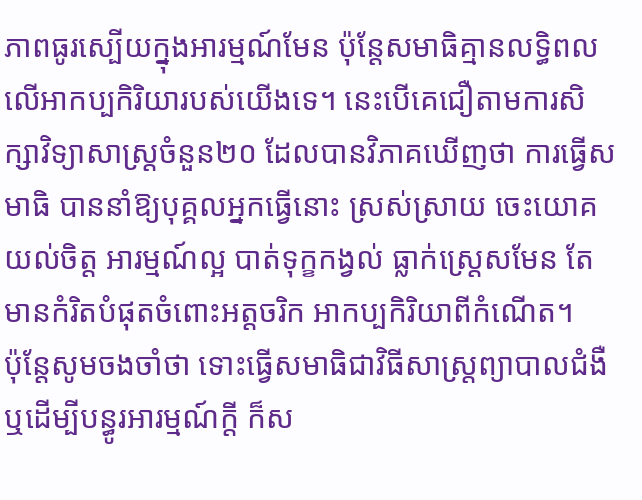ភាពធូរស្បើយក្នុងអារម្មណ៍មែន ប៉ុន្តែសមាធិគ្មានលទ្ធិពលលើអាកប្បកិរិយារបស់យើងទេ។ នេះបើគេជឿតាមការសិក្សាវិទ្យាសាស្ត្រចំនួន២០ ដែលបានវិភាគឃើញថា ការធ្វើសមាធិ បាននាំឱ្យបុគ្គលអ្នកធ្វើនោះ ស្រស់ស្រាយ ចេះយោគយល់ចិត្ត អារម្មណ៍ល្អ បាត់ទុក្ខកង្វល់ ធ្លាក់ស្ត្រេសមែន តែមានកំរិតបំផុតចំពោះអត្តចរិក អាកប្បកិរិយាពីកំណើត។
ប៉ុន្តែសូមចងចាំថា ទោះធ្វើសមាធិជាវិធីសាស្ត្រព្យាបាលជំងឺ ឬដើម្បីបន្ធូរអារម្មណ៍ក្តី ក៏ស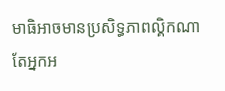មាធិអាចមានប្រសិទ្ធភាពល្គិកណាតែអ្នកអ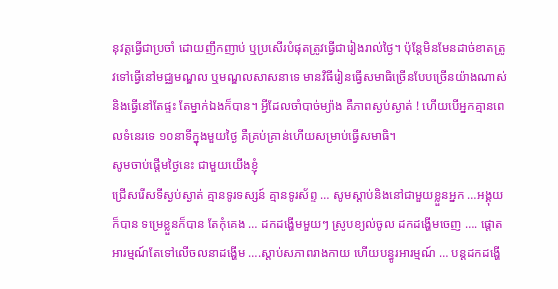នុវត្តធ្វើជាប្រចាំ ដោយញឹកញាប់ ឬប្រសើរបំផុតត្រូវធ្វើជារៀងរាល់ថ្ងៃ។ ប៉ុន្តែមិនមែនដាច់ខាតត្រូវទៅធ្វើនៅមជ្ឈមណ្ឌល ឬមណ្ឌលសាសនាទេ មានវិធីរៀនធ្វើសមាធិច្រើនបែបច្រើនយ៉ាងណាស់ និងធ្វើនៅតែផ្ទះ តែម្នាក់ឯងក៏បាន។ អ្វីដែលចាំបាច់ម្យ៉ាង គឺភាពស្ងប់ស្ងាត់ ! ហើយបើអ្នកគ្មានពេលទំនេរទេ ១០នាទីក្នុងមួយថ្ងៃ គឺគ្រប់គ្រាន់ហើយសម្រាប់ធ្វើសមាធិ។
សូមចាប់ផ្តើមថ្ងៃនេះ ជាមួយយើងខ្ញុំ
ជ្រើសរើសទីស្ងប់ស្ងាត់ គ្មានទូរទស្សន៍ គ្មានទូរស័ព្ទ … សូមស្តាប់និងនៅជាមួយខ្លួនអ្នក …អង្គុយក៏បាន ទម្រេខ្លួនក៏បាន តែកុំគេង … ដកដង្ហើមមួយៗ ស្រូបខ្យល់ចូល ដកដង្ហើមចេញ …. ផ្តោតអារម្មណ៍តែទៅលើចលនាដង្ហើម ….ស្តាប់សភាពរាងកាយ ហើយបន្ធូរអារម្មណ៍ … បន្តដកដង្ហើ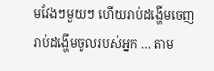មវែងៗមួយៗ ហើយរាប់ដង្ហើមចេញរាប់ដង្ហើមចូលរបស់អ្នក … តាម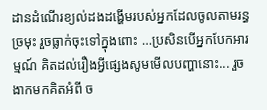ដានដំណើរខ្យល់ដងដង្ហើមរបស់អ្នកដែលចូលតាមរន្ធច្រមុះ រួចធ្លាក់ចុះទៅក្នុងពោះ …ប្រសិនបើអ្នកបែកអារម្មណ៍ គិតដល់រឿងអ្វីផ្សេងសូមមើលបញ្ហានោះ... រួចងាកមកគិតអំពី ច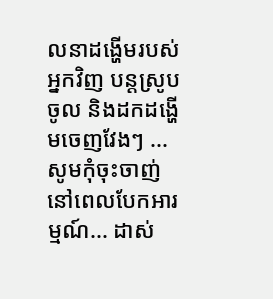លនាដង្ហើមរបស់អ្នកវិញ បន្តស្រូបចូល និងដកដង្ហើមចេញវែងៗ ... សូមកុំចុះចាញ់នៅពេលបែកអារម្មណ៍... ដាស់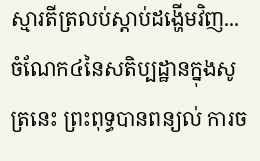ស្មារតីត្រលប់ស្តាប់ដង្ហើមវិញ... ចំណែក៤នៃសតិប្បដ្ឋានក្នុងសូត្រនេះ ព្រះពុទ្ធបានពន្យល់ ការច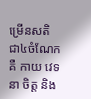ម្រើនសតិ ជា៤ចំណែកគឺ កាយ វេទនា ចិត្ត និង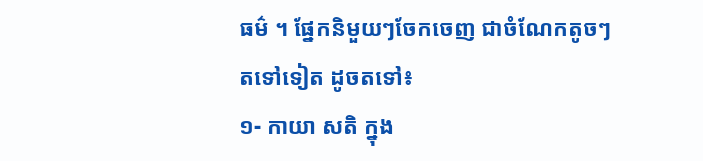ធម៌ ។ ផ្នែកនិមួយៗចែកចេញ ជាចំណែកតូចៗតទៅទៀត ដូចតទៅ៖
១- កាយា សតិ ក្នុង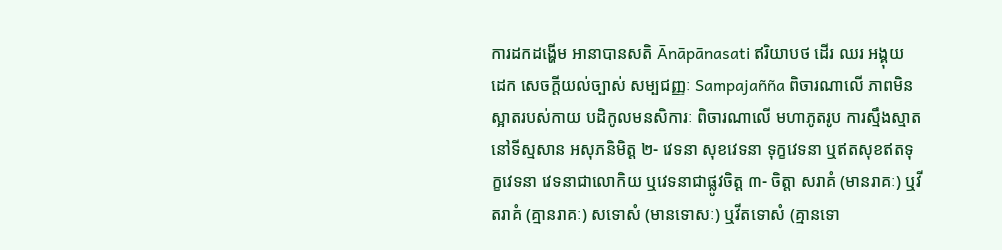ការដកដង្ហើម អានាបានសតិ Ānāpānasati ឥរិយាបថ ដើរ ឈរ អង្គុយ ដេក សេចក្តីយល់ច្បាស់ សម្បជញ្ញៈ Sampajañña ពិចារណាលើ ភាពមិនស្អាតរបស់កាយ បដិកូលមនសិការៈ ពិចារណាលើ មហាភូតរូប ការស្មឹងស្មាតនៅទីស្មសាន អសុភនិមិត្ត ២- វេទនា សុខវេទនា ទុក្ខវេទនា ឬឥតសុខឥតទុក្ខវេទនា វេទនាជាលោកិយ ឬវេទនាជាផ្លូវចិត្ត ៣- ចិត្តា សរាគំ (មានរាគៈ) ឬវីតរាគំ (គ្មានរាគៈ) សទោសំ (មានទោសៈ) ឬវីតទោសំ (គ្មានទោ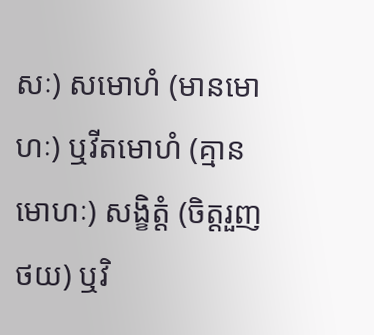សៈ) សមោហំ (មានមោហៈ) ឬវីតមោហំ (គ្មានមោហៈ) សង្ខិត្តំ (ចិត្តរួញថយ) ឬវិ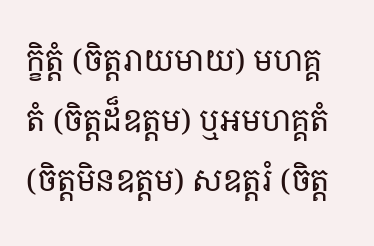ក្ខិត្តំ (ចិត្តរាយមាយ) មហគ្គតំ (ចិត្តដ៏ឧត្តម) ឬអមហគ្គតំ (ចិត្តមិនឧត្តម) សឧត្តរំ (ចិត្ត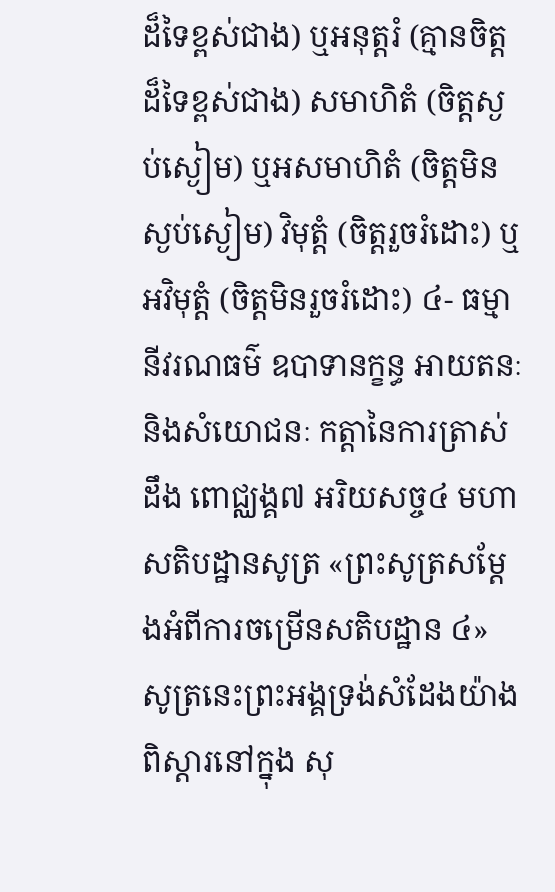ដ៏ទៃខ្ពស់ជាង) ឬអនុត្តរំ (គ្មានចិត្តដ៏ទៃខ្ពស់ជាង) សមាហិតំ (ចិត្តស្ងប់ស្ងៀម) ឬអសមាហិតំ (ចិត្តមិនស្ងប់ស្ងៀម) វិមុត្តំ (ចិត្តរួចរំដោះ) ឬអវិមុត្តំ (ចិត្តមិនរួចរំដោះ) ៤- ធម្មា នីវរណធម៌ ឧបាទានក្ខន្ធ អាយតនៈ និងសំយោជនៈ កត្តានៃការត្រាស់ដឹង ពោជ្ឈង្គ៧ អរិយសច្ច៤ មហាសតិបដ្ឋានសូត្រ «ព្រះសូត្រសម្តែងអំពីការចម្រើនសតិបដ្ឋាន ៤» សូត្រនេះព្រះអង្គទ្រង់សំដែងយ៉ាងពិស្តារនៅក្នុង សុ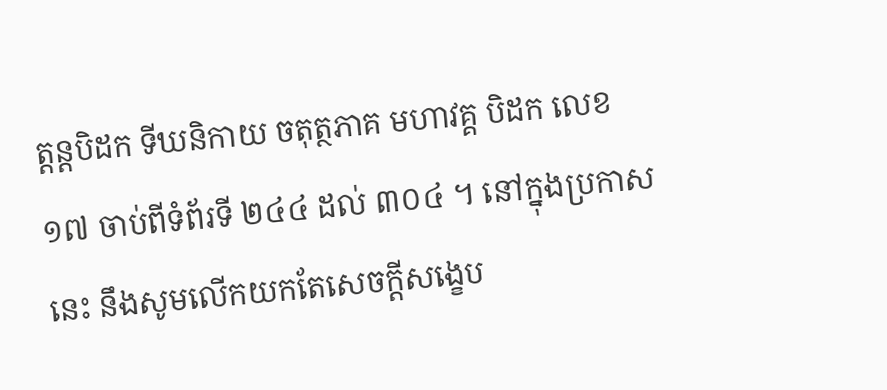ត្តន្តបិដក ទីឃនិកាយ ចតុត្ថភាគ មហាវគ្គ បិដក លេខ១៧ ចាប់ពីទំព័រទី ២៤៤ ដល់ ៣០៤ ។ នៅក្នុងប្រកាសនេះ នឹងសូមលើកយកតែសេចក្តីសង្ខេប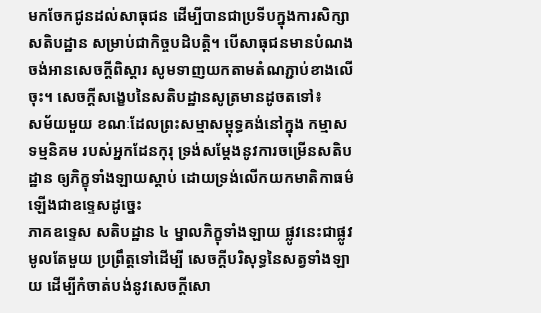មកចែកជូនដល់សាធុជន ដើម្បីបានជាប្រទីបក្នុងការសិក្សាសតិបដ្ឋាន សម្រាប់ជាកិច្ចបដិបត្តិ។ បើសាធុជនមានបំណងចង់អានសេចក្តីពិស្តារ សូមទាញយកតាមតំណភ្ជាប់ខាងលើចុះ។ សេចក្តីសង្ខេបនៃសតិបដ្ឋានសូត្រមានដូចតទៅ៖
សម័យមួយ ខណៈដែលព្រះសម្មាសម្ពុទ្ធគង់នៅក្នុង កម្មាសទម្មនិគម របស់អ្នកដែនកុរុ ទ្រង់សម្តែងនូវការចម្រើនសតិបដ្ឋាន ឲ្យភិក្ខុទាំងឡាយស្តាប់ ដោយទ្រង់លើកយកមាតិកាធម៌ ឡើងជាឧទ្ទេសដូច្នេះ
ភាគឧទេ្ទស សតិបដ្ឋាន ៤ ម្នាលភិក្ខុទាំងឡាយ ផ្លូវនេះជាផ្លូវមូលតែមួយ ប្រព្រឹត្តទៅដើម្បី សេចក្តីបរិសុទ្ធនៃសត្វទាំងឡាយ ដើម្បីកំចាត់បង់នូវសេចក្តីសោ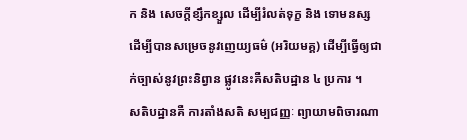ក និង សេចក្តីខ្សឹកខ្សួល ដើម្បីរំលត់ទុក្ខ និង ទោមនស្ស ដើម្បីបានសម្រេចនូវញេយ្យធម៌ (អរិយមគ្គ) ដើម្បីធ្វើឲ្យជាក់ច្បាស់នូវព្រះនិព្វាន ផ្លូវនេះគឺសតិបដ្ឋាន ៤ ប្រការ ។
សតិបដ្ឋានគឺ ការតាំងសតិ សម្បជញ្ញៈ ព្យាយាមពិចារណា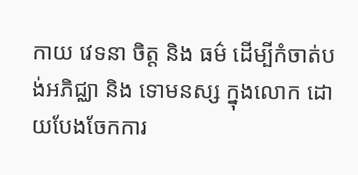កាយ វេទនា ចិត្ត និង ធម៌ ដើម្បីកំចាត់បង់អភិជ្ឈា និង ទោមនស្ស ក្នុងលោក ដោយបែងចែកការ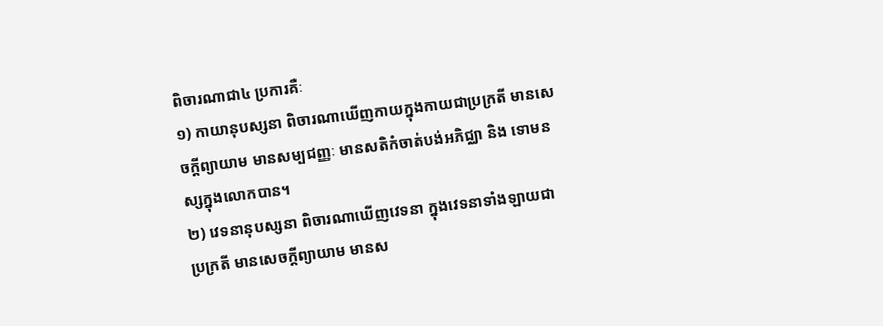ពិចារណាជា៤ ប្រការគឺៈ
១) កាយានុបស្សនា ពិចារណាឃើញកាយក្នុងកាយជាប្រក្រតី មានសេចក្តីព្យាយាម មានសម្បជញ្ញៈ មានសតិកំចាត់បង់អភិជ្ឈា និង ទោមនស្សក្នុងលោកបាន។
២) វេទនានុបស្សនា ពិចារណាឃើញវេទនា ក្នុងវេទនាទាំងឡាយជាប្រក្រតី មានសេចក្តីព្យាយាម មានស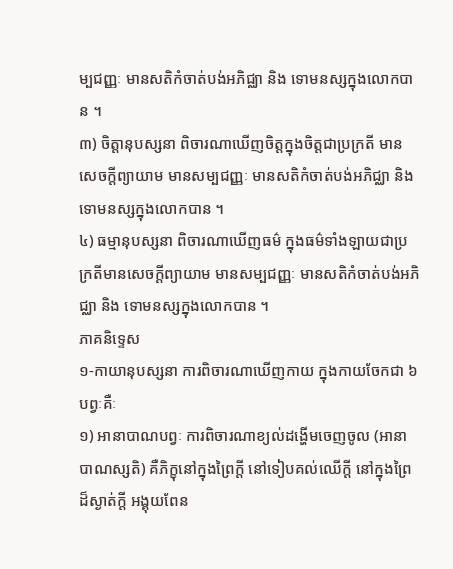ម្បជញ្ញៈ មានសតិកំចាត់បង់អភិជ្ឈា និង ទោមនស្សក្នុងលោកបាន ។
៣) ចិត្តានុបស្សនា ពិចារណាឃើញចិត្តក្នុងចិត្តជាប្រក្រតី មានសេចក្តីព្យាយាម មានសម្បជញ្ញៈ មានសតិកំចាត់បង់អភិជ្ឈា និង ទោមនស្សក្នុងលោកបាន ។
៤) ធម្មានុបស្សនា ពិចារណាឃើញធម៌ ក្នុងធម៌ទាំងឡាយជាប្រក្រតីមានសេចក្តីព្យាយាម មានសម្បជញ្ញៈ មានសតិកំចាត់បង់អភិជ្ឈា និង ទោមនស្សក្នុងលោកបាន ។
ភាគនិទ្ទេស
១-កាយានុបស្សនា ការពិចារណាឃើញកាយ ក្នុងកាយចែកជា ៦ បព្វៈគឺៈ
១) អានាបាណបព្វៈ ការពិចារណាខ្យល់ដង្ហើមចេញចូល (អានាបាណស្សតិ) គឺភិក្ខុនៅក្នុងព្រៃក្តី នៅទៀបគល់ឈើក្តី នៅក្នុងព្រៃដ៏ស្ងាត់ក្តី អង្គុយពែន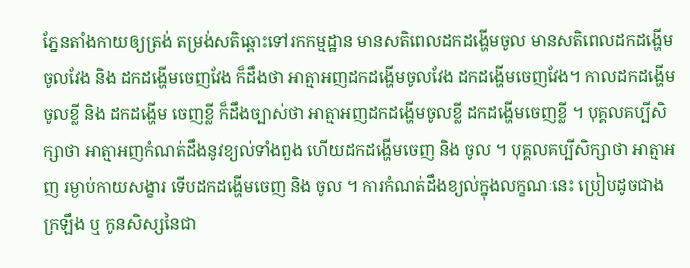ភ្នែនតាំងកាយឲ្យត្រង់ តម្រង់សតិឆ្ពោះទៅរកកម្មដ្ឋាន មានសតិពេលដកដង្ហើមចូល មានសតិពេលដកដង្ហើមចូលវែង និង ដកដង្ហើមចេញវែង ក៏ដឹងថា អាត្មាអញដកដង្ហើមចូលវែង ដកដង្ហើមចេញវែង។ កាលដកដង្ហើមចូលខ្លី និង ដកដង្ហើម ចេញខ្លី ក៏ដឹងច្បាស់ថា អាត្មាអញដកដង្ហើមចូលខ្លី ដកដង្ហើមចេញខ្លី ។ បុគ្គលគប្បីសិក្សាថា អាត្មាអញកំណត់ដឹងនូវខ្យល់ទាំងពួង ហើយដកដង្ហើមចេញ និង ចូល ។ បុគ្គលគប្បីសិក្សាថា អាត្មាអញ រម្ងាប់កាយសង្ខារ ទើបដកដង្ហើមចេញ និង ចូល ។ ការកំណត់ដឹងខ្យល់ក្នុងលក្ខណៈនេះ ប្រៀបដូចជាងក្រឡឹង ឬ កូនសិស្សនៃជា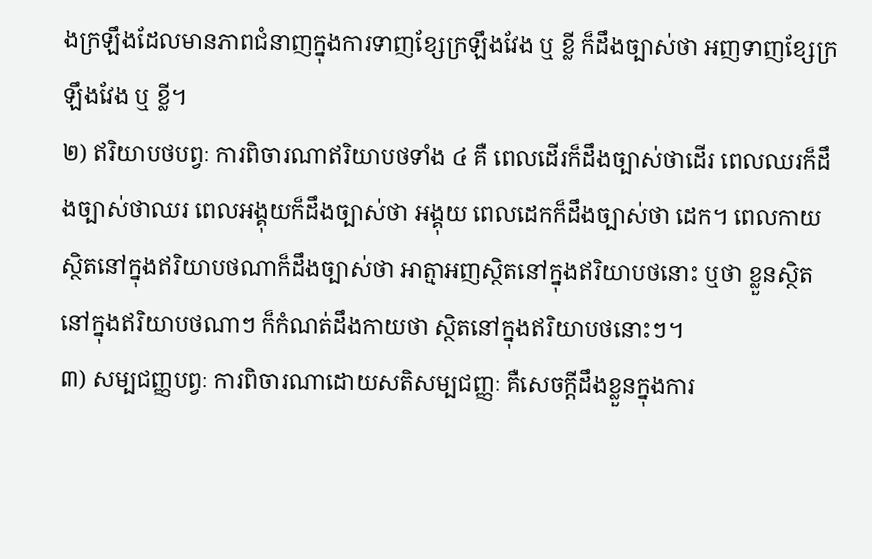ងក្រឡឹងដែលមានភាពជំនាញក្នុងការទាញខ្សែក្រឡឹងវែង ឬ ខ្លី ក៏ដឹងច្បាស់ថា អញទាញខ្សែក្រឡឹងវែង ឬ ខ្លី។
២) ឥរិយាបថបព្វៈ ការពិចារណាឥរិយាបថទាំង ៤ គឺ ពេលដើរក៏ដឹងច្បាស់ថាដើរ ពេលឈរក៏ដឹងច្បាស់ថាឈរ ពេលអង្គុយក៏ដឹងច្បាស់ថា អង្គុយ ពេលដេកក៏ដឹងច្បាស់ថា ដេក។ ពេលកាយ ស្ថិតនៅក្នុងឥរិយាបថណាក៏ដឹងច្បាស់ថា អាត្មាអញស្ថិតនៅក្នុងឥរិយាបថនោះ ឬថា ខ្លួនស្ថិតនៅក្នុងឥរិយាបថណាៗ ក៏កំណត់ដឹងកាយថា ស្ថិតនៅក្នុងឥរិយាបថនោះៗ។
៣) សម្បជញ្ញបព្វៈ ការពិចារណាដោយសតិសម្បជញ្ញៈ គឺសេចក្តីដឹងខ្លួនក្នុងការ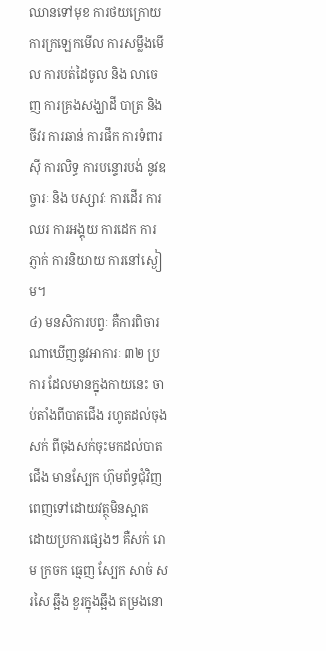ឈានទៅមុខ ការថយក្រោយ ការក្រឡេកមើល ការសម្លឹងមើល ការបត់ដៃចូល និង លាចេញ ការគ្រងសង្ឃាដី បាត្រ និង ចីវរ ការឆាន់ ការផឹក ការទំពារស៊ី ការលិទ្ធ ការបន្ទោរបង់ នូវឧច្ចារៈ និង បស្សាវៈ ការដើរ ការឈរ ការអង្គុយ ការដេក ការភ្ញាក់ ការនិយាយ ការនៅស្ងៀម។
៤) មនសិការបព្វៈ គឺការពិចារណាឃើញនូវអាការៈ ៣២ ប្រការ ដែលមានក្នុងកាយនេះ ចាប់តាំងពីបាតជើង រហូតដល់ចុងសក់ ពីចុងសក់ចុះមកដល់បាតជើង មានស្បែក ហ៊ុមព័ទ្ធជុំវិញពេញទៅដោយវត្ថុមិនស្អាត ដោយប្រការផ្សេងៗ គឺសក់ រោម ក្រចក ធ្មេញ ស្បែក សាច់ សរសៃ ឆ្អឹង ខួរក្នុងឆ្អឹង តម្រងនោ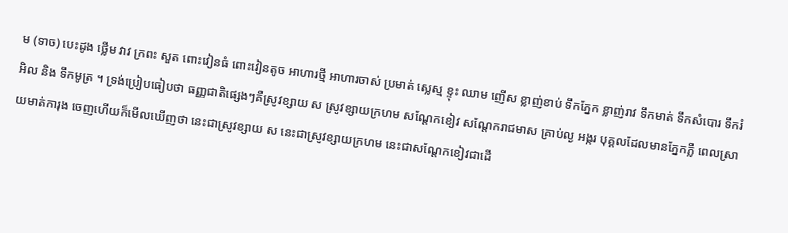ម (ទាច) បេះដូង ថ្លើម វាវ ក្រពះ សួត ពោះវៀនធំ ពោះវៀនតូច អាហារថ្មី អាហារចាស់ ប្រមាត់ ស្លេស្ម ខ្ទុះ ឈាម ញើស ខ្លាញ់ខាប់ ទឹកភ្នែក ខ្លាញ់រាវ ទឹកមាត់ ទឹកសំបោរ ទឹករំអិល និង ទឹកមូត្រ ។ ទ្រង់ប្រៀបធៀបថា ធញ្ញជាតិផ្សេងៗគឺស្រូវខ្សាយ ស ស្រូវខ្សាយក្រហម សណ្តែកខៀវ សណ្តែករាជមាស គ្រាប់ល្ង អង្ករ បុគ្គលដែលមានភ្នែកភ្លឺ ពេលស្រាយមាត់ការុង ចេញហើយក៏មើលឃើញថា នេះជាស្រូវខ្សាយ ស នេះជាស្រូវខ្សាយក្រហម នេះជាសណ្តែកខៀវជាដើ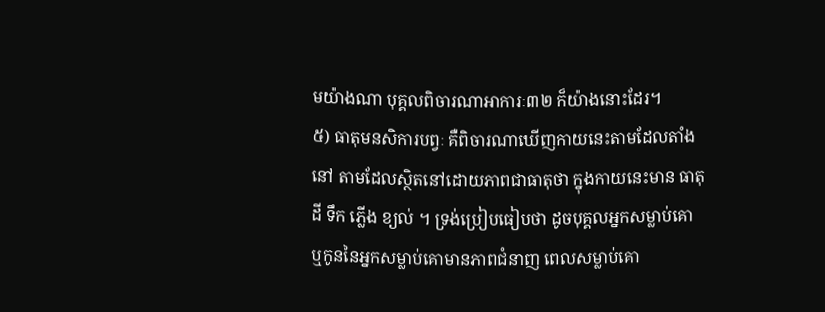មយ៉ាងណា បុគ្គលពិចារណាអាការៈ៣២ ក៏យ៉ាងនោះដែរ។
៥) ធាតុមនសិការបព្វៈ គឺពិចារណាឃើញកាយនេះតាមដែលតាំងនៅ តាមដែលស្ថិតនៅដោយភាពជាធាតុថា ក្នុងកាយនេះមាន ធាតុដី ទឹក ភ្លើង ខ្យល់ ។ ទ្រង់ប្រៀបធៀបថា ដូចបុគ្គលអ្នកសម្លាប់គោ ឬកូននៃអ្នកសម្លាប់គោមានភាពជំនាញ ពេលសម្លាប់គោ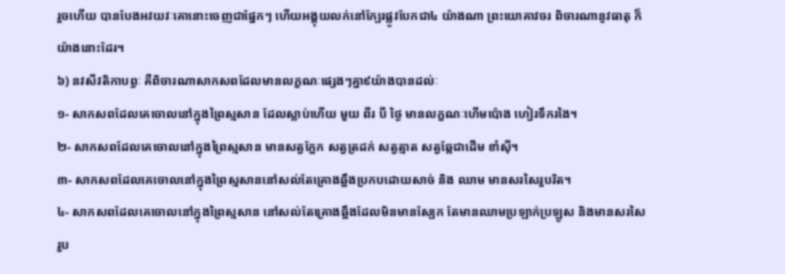រួចហើយ បានបែងអវយវៈគោនោះចេញជាផ្នែកៗ ហើយអង្គុយលក់នៅក្បែរផ្លូវបែកជា៤ យ៉ាងណា ព្រះយោគាវចរ ពិចារណានូវធាតុ ក៏យ៉ាងនោះដែរ។
៦) នវសីវតិកាបព្វៈ គឺពិចារណាសាកសពដែលមានលក្ខណៈផ្សេងៗគ្នា៩យ៉ាងបានដល់ៈ
១- សាកសពដែលគេចោលនៅក្នុងព្រៃស្មសាន ដែលស្លាប់ហើយ មួយ ពីរ បី ថ្ងៃ មានលក្ខណៈហើមប៉ោង ហៀរទឹករងៃ។
២- សាកសពដែលគេចោលនៅក្នុងព្រៃស្មសាន មានសត្វក្អែក សត្វត្រដក់ សត្វត្មាត សត្វឆ្កែជាដើម ខាំស៊ី។
៣- សាកសពដែលគេចោលនៅក្នុងព្រៃស្មសាននៅសល់តែគ្រោងឆ្អឹងប្រកបដោយសាច់ និង ឈាម មានសរសៃរួបរិត។
៤- សាកសពដែលគេចោលនៅក្នុងព្រៃស្មសាន នៅសល់តែគ្រោងឆ្អឹងដែលមិនមានស្បែក តែមានឈាមប្រឡាក់ប្រឡូស និងមានសរសៃរួប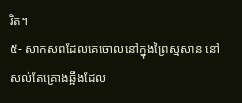រិត។
៥- សាកសពដែលគេចោលនៅក្នុងព្រៃស្មសាន នៅសល់តែគ្រោងឆ្អឹងដែល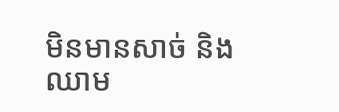មិនមានសាច់ និង ឈាម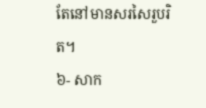តែនៅមានសរសៃរួបរិត។
៦- សាក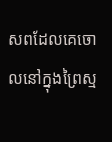សពដែលគេចោលនៅក្នុងព្រៃស្ម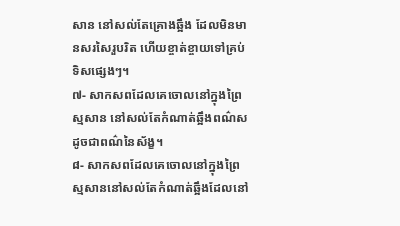សាន នៅសល់តែគ្រោងឆ្អឹង ដែលមិនមានសរសៃរួបរិត ហើយខ្ចាត់ខ្ចាយទៅគ្រប់ទិសផ្សេងៗ។
៧- សាកសពដែលគេចោលនៅក្នុងព្រៃស្មសាន នៅសល់តែកំណាត់ឆ្អឹងពណ៌សដូចជាពណ៌នៃស័ង្ខ។
៨- សាកសពដែលគេចោលនៅក្នុងព្រៃស្មសាននៅសល់តែកំណាត់ឆ្អឹងដែលនៅ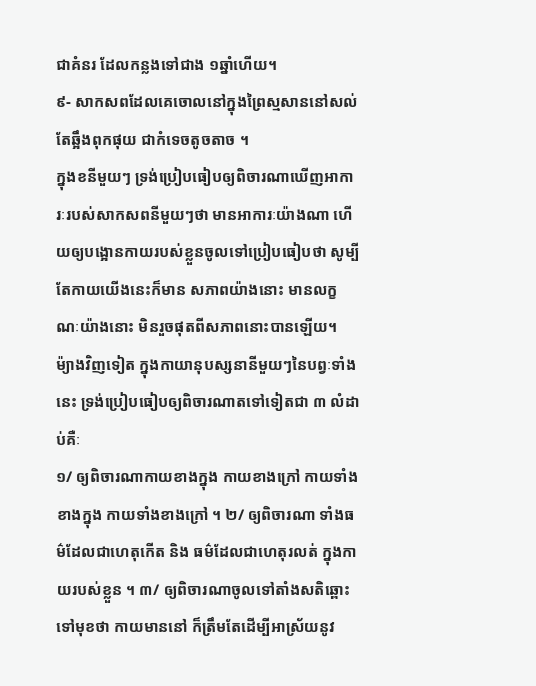ជាគំនរ ដែលកន្លងទៅជាង ១ឆ្នាំហើយ។
៩- សាកសពដែលគេចោលនៅក្នុងព្រៃស្មសាននៅសល់ តែឆ្អឹងពុកផុយ ជាកំទេចតូចតាច ។
ក្នុងខនីមួយៗ ទ្រង់ប្រៀបធៀបឲ្យពិចារណាឃើញអាការៈរបស់សាកសពនីមួយៗថា មានអាការៈយ៉ាងណា ហើយឲ្យបង្អោនកាយរបស់ខ្លួនចូលទៅប្រៀបធៀបថា សូម្បីតែកាយយើងនេះក៏មាន សភាពយ៉ាងនោះ មានលក្ខណៈយ៉ាងនោះ មិនរួចផុតពីសភាពនោះបានឡើយ។
ម៉្យាងវិញទៀត ក្នុងកាយានុបស្សនានីមួយៗនៃបព្វៈទាំងនេះ ទ្រង់ប្រៀបធៀបឲ្យពិចារណាតទៅទៀតជា ៣ លំដាប់គឺៈ
១/ ឲ្យពិចារណាកាយខាងក្នុង កាយខាងក្រៅ កាយទាំងខាងក្នុង កាយទាំងខាងក្រៅ ។ ២/ ឲ្យពិចារណា ទាំងធម៌ដែលជាហេតុកើត និង ធម៌ដែលជាហេតុរលត់ ក្នុងកាយរបស់ខ្លួន ។ ៣/ ឲ្យពិចារណាចូលទៅតាំងសតិឆ្ពោះទៅមុខថា កាយមាននៅ ក៏ត្រឹមតែដើម្បីអាស្រ័យនូវ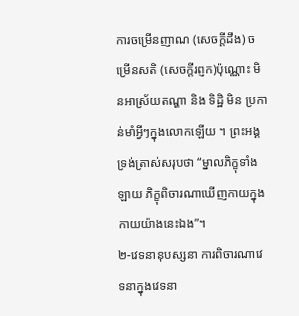ការចម្រើនញាណ (សេចក្តីដឹង) ចម្រើនសតិ (សេចក្តីរព្ញក)ប៉ុណ្ណោះ មិនអាស្រ័យតណ្ហា និង ទិដ្ឋិ មិន ប្រកាន់មាំអ្វីៗក្នុងលោកឡើយ ។ ព្រះអង្គទ្រង់ត្រាស់សរុបថា “ម្នាលភិក្ខុទាំងឡាយ ភិក្ខុពិចារណាឃើញកាយក្នុងកាយយ៉ាងនេះឯង”។
២-វេទនានុបស្សនា ការពិចារណាវេទនាក្នុងវេទនា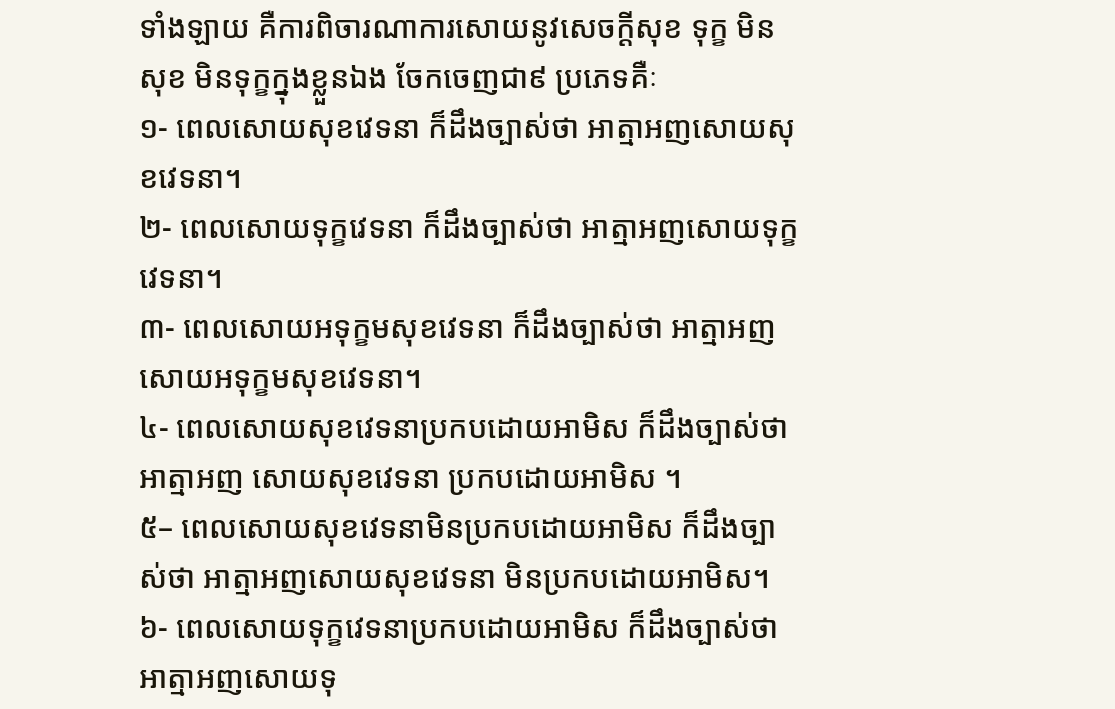ទាំងឡាយ គឺការពិចារណាការសោយនូវសេចក្តីសុខ ទុក្ខ មិនសុខ មិនទុក្ខក្នុងខ្លួនឯង ចែកចេញជា៩ ប្រភេទគឺៈ
១- ពេលសោយសុខវេទនា ក៏ដឹងច្បាស់ថា អាត្មាអញសោយសុខវេទនា។
២- ពេលសោយទុក្ខវេទនា ក៏ដឹងច្បាស់ថា អាត្មាអញសោយទុក្ខវេទនា។
៣- ពេលសោយអទុក្ខមសុខវេទនា ក៏ដឹងច្បាស់ថា អាត្មាអញសោយអទុក្ខមសុខវេទនា។
៤- ពេលសោយសុខវេទនាប្រកបដោយអាមិស ក៏ដឹងច្បាស់ថា អាត្មាអញ សោយសុខវេទនា ប្រកបដោយអាមិស ។
៥– ពេលសោយសុខវេទនាមិនប្រកបដោយអាមិស ក៏ដឹងច្បាស់ថា អាត្មាអញសោយសុខវេទនា មិនប្រកបដោយអាមិស។
៦- ពេលសោយទុក្ខវេទនាប្រកបដោយអាមិស ក៏ដឹងច្បាស់ថា អាត្មាអញសោយទុ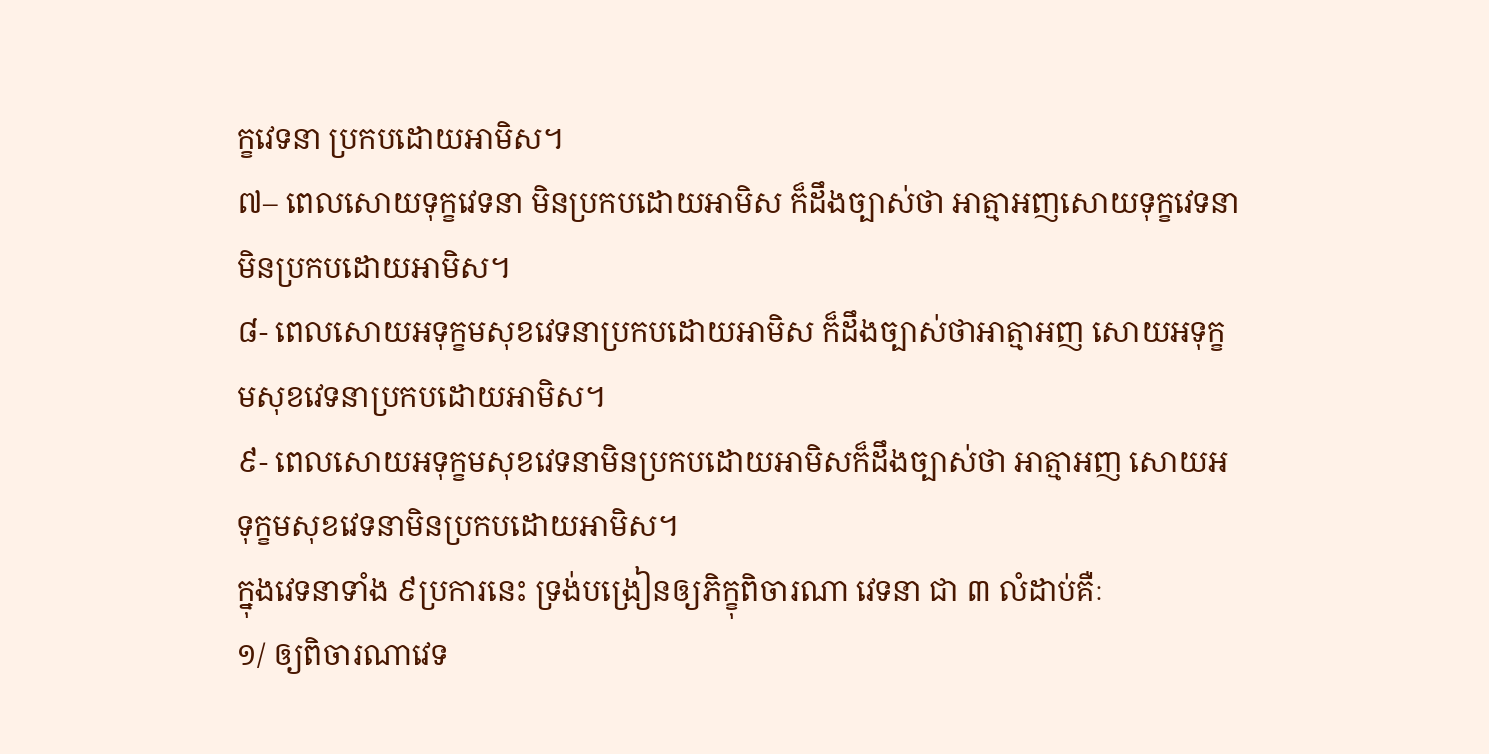ក្ខវេទនា ប្រកបដោយអាមិស។
៧– ពេលសោយទុក្ខវេទនា មិនប្រកបដោយអាមិស ក៏ដឹងច្បាស់ថា អាត្មាអញសោយទុក្ខវេទនា មិនប្រកបដោយអាមិស។
៨- ពេលសោយអទុក្ខមសុខវេទនាប្រកបដោយអាមិស ក៏ដឹងច្បាស់ថាអាត្មាអញ សោយអទុក្ខមសុខវេទនាប្រកបដោយអាមិស។
៩- ពេលសោយអទុក្ខមសុខវេទនាមិនប្រកបដោយអាមិសក៏ដឹងច្បាស់ថា អាត្មាអញ សោយអទុក្ខមសុខវេទនាមិនប្រកបដោយអាមិស។
ក្នុងវេទនាទាំង ៩ប្រការនេះ ទ្រង់បង្រៀនឲ្យភិក្ខុពិចារណា វេទនា ជា ៣ លំដាប់គឺៈ
១/ ឲ្យពិចារណាវេទ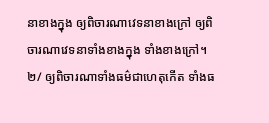នាខាងក្នុង ឲ្យពិចារណាវេទនាខាងក្រៅ ឲ្យពិចារណាវេទនាទាំងខាងក្នុង ទាំងខាងក្រៅ។ ២/ ឲ្យពិចារណាទាំងធម៌ជាហេតុកើត ទាំងធ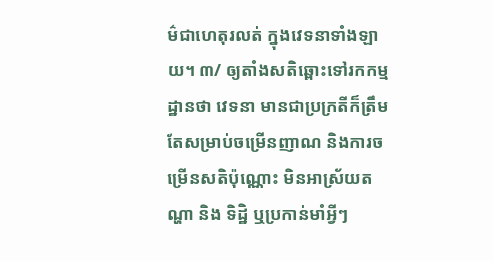ម៌ជាហេតុរលត់ ក្នុងវេទនាទាំងឡាយ។ ៣/ ឲ្យតាំងសតិឆ្ពោះទៅរកកម្មដ្ឋានថា វេទនា មានជាប្រក្រតីក៏ត្រឹមតែសម្រាប់ចម្រើនញាណ និងការចម្រើនសតិប៉ុណ្ណោះ មិនអាស្រ័យតណ្ហា និង ទិដ្ឋិ ឬប្រកាន់មាំអ្វីៗ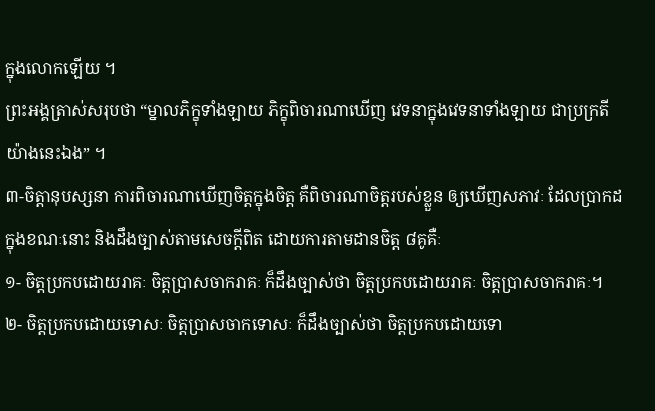ក្នុងលោកឡើយ ។
ព្រះអង្គត្រាស់សរុបថា “ម្នាលភិក្ខុទាំងឡាយ ភិក្ខុពិចារណាឃើញ វេទនាក្នុងវេទនាទាំងឡាយ ជាប្រក្រតី យ៉ាងនេះឯង” ។
៣-ចិត្តានុបស្សនា ការពិចារណាឃើញចិត្តក្នុងចិត្ត គឺពិចារណាចិត្តរបស់ខ្លួន ឲ្យឃើញសភាវៈ ដែលប្រាកដក្នុងខណៈនោះ និងដឹងច្បាស់តាមសេចក្តីពិត ដោយការតាមដានចិត្ត ៨គូគឺៈ
១- ចិត្តប្រកបដោយរាគៈ ចិត្តប្រាសចាករាគៈ ក៏ដឹងច្បាស់ថា ចិត្តប្រកបដោយរាគៈ ចិត្តប្រាសចាករាគៈ។
២- ចិត្តប្រកបដោយទោសៈ ចិត្តប្រាសចាកទោសៈ ក៏ដឹងច្បាស់ថា ចិត្តប្រកបដោយទោ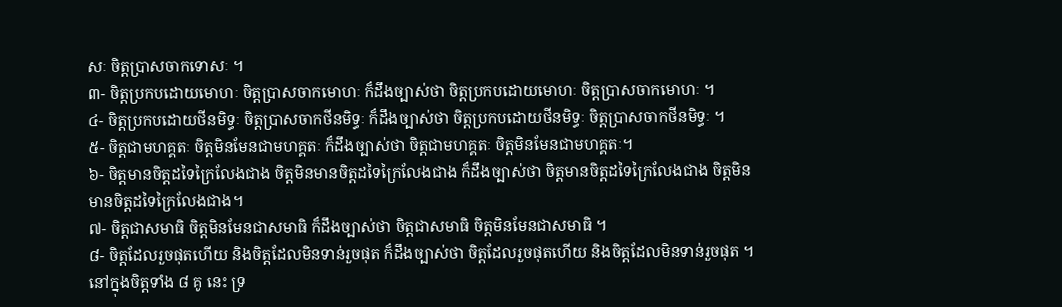សៈ ចិត្តប្រាសចាកទោសៈ ។
៣- ចិត្តប្រកបដោយមោហៈ ចិត្តប្រាសចាកមោហៈ ក៏ដឹងច្បាស់ថា ចិត្តប្រកបដោយមោហៈ ចិត្តប្រាសចាកមោហៈ ។
៤- ចិត្តប្រកបដោយថីនមិទ្ធៈ ចិត្តប្រាសចាកថីនមិទ្ធៈ ក៏ដឹងច្បាស់ថា ចិត្តប្រកបដោយថីនមិទ្ធៈ ចិត្តប្រាសចាកថីនមិទ្ធៈ ។
៥- ចិត្តជាមហគ្គតៈ ចិត្តមិនមែនជាមហគ្គតៈ ក៏ដឹងច្បាស់ថា ចិត្តជាមហគ្គតៈ ចិត្តមិនមែនជាមហគ្គតៈ។
៦- ចិត្តមានចិត្តដទៃក្រៃលែងជាង ចិត្តមិនមានចិត្តដទៃក្រៃលែងជាង ក៏ដឹងច្បាស់ថា ចិត្តមានចិត្តដទៃក្រៃលែងជាង ចិត្តមិន មានចិត្តដទៃក្រៃលែងជាង។
៧- ចិត្តជាសមាធិ ចិត្តមិនមែនជាសមាធិ ក៏ដឹងច្បាស់ថា ចិត្តជាសមាធិ ចិត្តមិនមែនជាសមាធិ ។
៨- ចិត្តដែលរួចផុតហើយ និងចិត្តដែលមិនទាន់រួចផុត ក៏ដឹងច្បាស់ថា ចិត្តដែលរួចផុតហើយ និងចិត្តដែលមិនទាន់រួចផុត ។
នៅក្នុងចិត្តទាំង ៨ គូ នេះ ទ្រ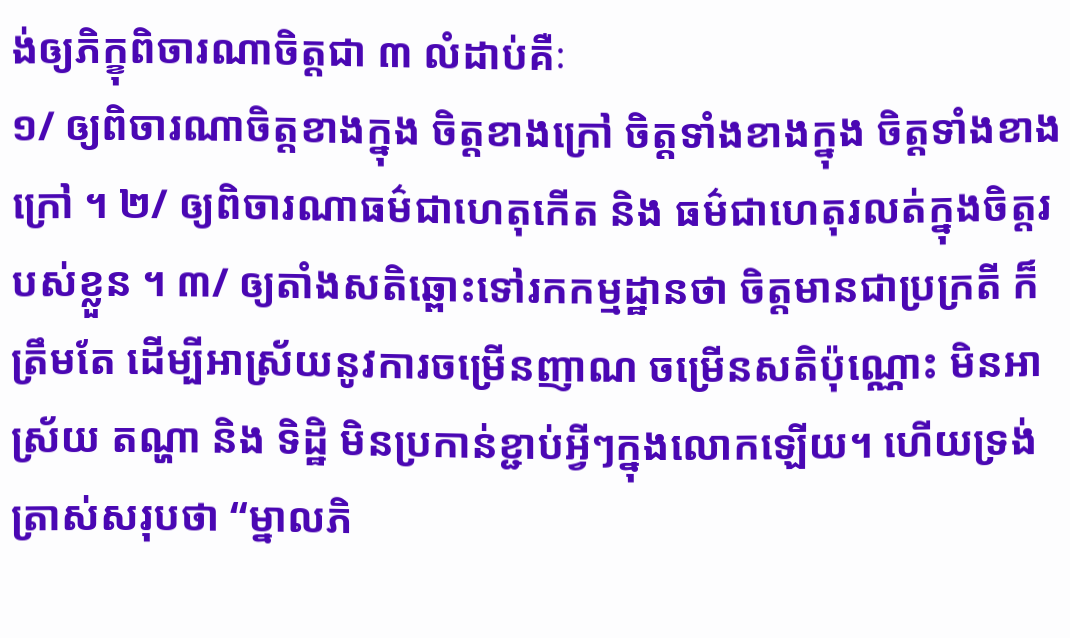ង់ឲ្យភិក្ខុពិចារណាចិត្តជា ៣ លំដាប់គឺៈ
១/ ឲ្យពិចារណាចិត្តខាងក្នុង ចិត្តខាងក្រៅ ចិត្តទាំងខាងក្នុង ចិត្តទាំងខាងក្រៅ ។ ២/ ឲ្យពិចារណាធម៌ជាហេតុកើត និង ធម៌ជាហេតុរលត់ក្នុងចិត្តរបស់ខ្លួន ។ ៣/ ឲ្យតាំងសតិឆ្ពោះទៅរកកម្មដ្ឋានថា ចិត្តមានជាប្រក្រតី ក៏ត្រឹមតែ ដើម្បីអាស្រ័យនូវការចម្រើនញាណ ចម្រើនសតិប៉ុណ្ណោះ មិនអាស្រ័យ តណ្ហា និង ទិដ្ឋិ មិនប្រកាន់ខ្ជាប់អ្វីៗក្នុងលោកឡើយ។ ហើយទ្រង់ត្រាស់សរុបថា “ម្នាលភិ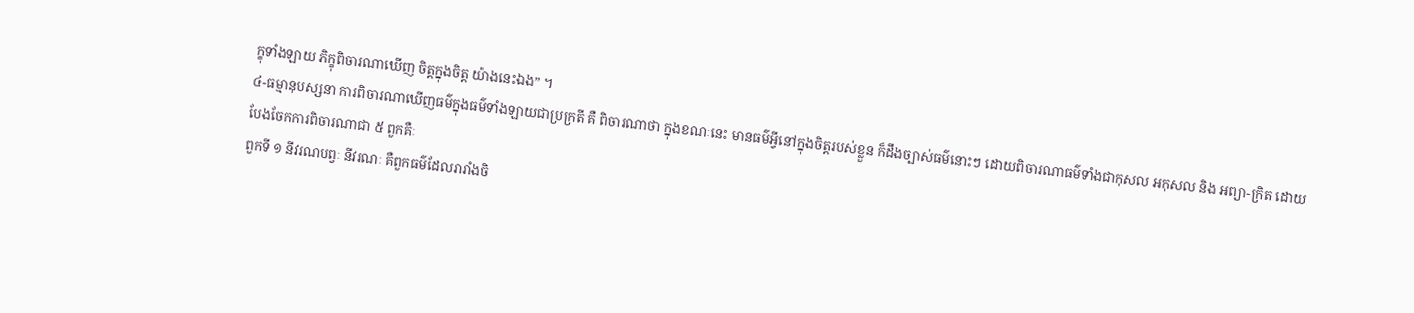ក្ខុទាំងឡាយ ភិក្ខុពិចារណាឃើញ ចិត្តក្នុងចិត្ត យ៉ាងនេះឯង” ។
៤-ធម្មានុបស្សនា ការពិចារណាឃើញធម៌ក្នុងធម៌ទាំងឡាយជាប្រក្រតី គឺ ពិចារណាថា ក្នុងខណៈនេះ មានធម៌អ្វីនៅក្នុងចិត្តរបស់ខ្លួន ក៏ដឹងច្បាស់ធម៌នោះៗ ដោយពិចារណាធម៌ទាំងជាកុសល អកុសល និង អព្យា-ក្រិត ដោយបែងចែកការពិចារណាជា ៥ ពួកគឺៈ
ពួកទី ១ នីវរណបព្វៈ នីវរណៈ គឺពួកធម៌ដែលរារាំងចិ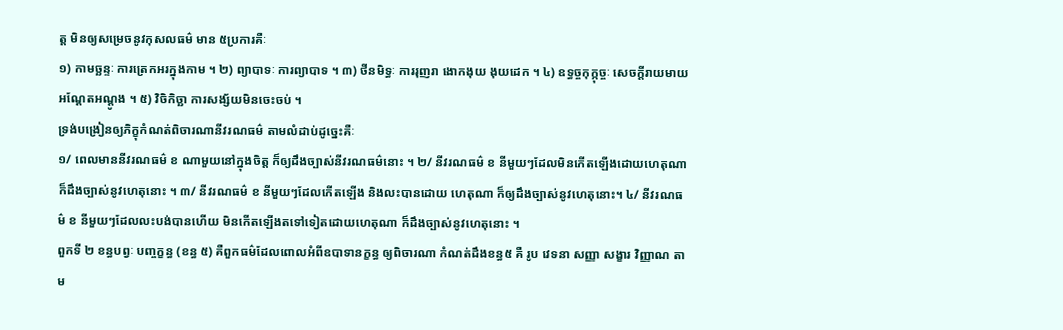ត្ត មិនឲ្យសម្រេចនូវកុសលធម៌ មាន ៥ប្រការគឺៈ
១) កាមច្ឆន្ទៈ ការត្រេកអរក្នុងកាម ។ ២) ព្យាបាទៈ ការព្យាបាទ ។ ៣) ថីនមិទ្ធៈ ការរុញរា ងោកងុយ ងុយដេក ។ ៤) ឧទ្ធច្ចកុក្កុច្ចៈ សេចក្តីរាយមាយអណ្តែតអណ្តូង ។ ៥) វិចិកិច្ឆា ការសង្ស័យមិនចេះចប់ ។
ទ្រង់បង្រៀនឲ្យភិក្ខុកំណត់ពិចារណានីវរណធម៌ តាមលំដាប់ដូច្នេះគឺៈ
១/ ពេលមាននីវរណធម៌ ខ ណាមួយនៅក្នុងចិត្ត ក៏ឲ្យដឹងច្បាស់នីវរណធម៌នោះ ។ ២/ នីវរណធម៌ ខ នីមួយៗដែលមិនកើតឡើងដោយហេតុណា ក៏ដឹងច្បាស់នូវហេតុនោះ ។ ៣/ នីវរណធម៌ ខ នីមួយៗដែលកើតឡើង និងលះបានដោយ ហេតុណា ក៏ឲ្យដឹងច្បាស់នូវហេតុនោះ។ ៤/ នីវរណធម៌ ខ នីមួយៗដែលលះបង់បានហើយ មិនកើតឡើងតទៅទៀតដោយហេតុណា ក៏ដឹងច្បាស់នូវហេតុនោះ ។
ពួកទី ២ ខន្ធបព្វៈ បញ្ចក្ខន្ធ (ខន្ធ ៥) គឺពួកធម៌ដែលពោលអំពីឧបាទានក្ខន្ធ ឲ្យពិចារណា កំណត់ដឹងខន្ធ៥ គឺ រូប វេទនា សញ្ញា សង្ខារ វិញ្ញាណ តាម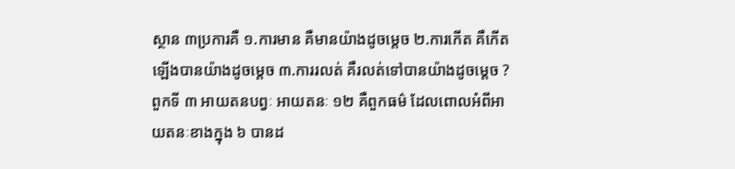ស្ថាន ៣ប្រការគឺ ១.ការមាន គឺមានយ៉ាងដូចម្តេច ២.ការកើត គឺកើតឡើងបានយ៉ាងដូចម្តេច ៣.ការរលត់ គឺរលត់ទៅបានយ៉ាងដូចម្តេច ?
ពួកទី ៣ អាយតនបព្វៈ អាយតនៈ ១២ គឺពួកធម៌ ដែលពោលអំពីអាយតនៈខាងក្នុង ៦ បានដ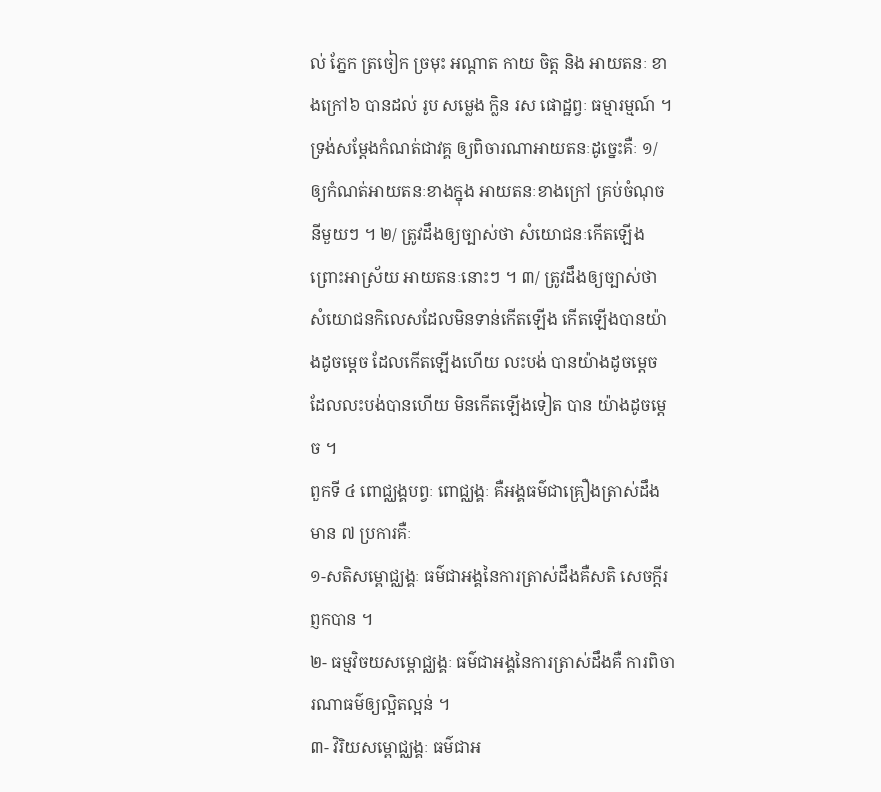ល់ ភ្នែក ត្រចៀក ច្រមុះ អណ្តាត កាយ ចិត្ត និង អាយតនៈ ខាងក្រៅ៦ បានដល់ រូប សម្លេង ក្លិន រស ផោដ្ឋព្វៈ ធម្មារម្មណ៍ ។
ទ្រង់សម្តែងកំណត់ជាវគ្គ ឲ្យពិចារណាអាយតនៈដូច្នេះគឺៈ ១/ ឲ្យកំណត់អាយតនៈខាងក្នុង អាយតនៈខាងក្រៅ គ្រប់ចំណុចនីមួយៗ ។ ២/ ត្រូវដឹងឲ្យច្បាស់ថា សំយោជនៈកើតឡើង ព្រោះអាស្រ័យ អាយតនៈនោះៗ ។ ៣/ ត្រូវដឹងឲ្យច្បាស់ថា សំយោជនកិលេសដែលមិនទាន់កើតឡើង កើតឡើងបានយ៉ាងដូចម្តេច ដែលកើតឡើងហើយ លះបង់ បានយ៉ាងដូចម្តេច ដែលលះបង់បានហើយ មិនកើតឡើងទៀត បាន យ៉ាងដូចម្តេច ។
ពួកទី ៤ ពោជ្ឈង្គបព្វៈ ពោជ្ឈង្គៈ គឺអង្គធម៌ជាគ្រឿងត្រាស់ដឹងមាន ៧ ប្រការគឺៈ
១-សតិសម្ពោជ្ឈង្គៈ ធម៌ជាអង្គនៃការត្រាស់ដឹងគឺសតិ សេចក្តីរព្ញកបាន ។
២- ធម្មវិចយសម្ពោជ្ឈង្គៈ ធម៌ជាអង្គនៃការត្រាស់ដឹងគឺ ការពិចារណាធម៌ឲ្យល្អិតល្អន់ ។
៣- វិរិយសម្ពោជ្ឈង្គៈ ធម៌ជាអ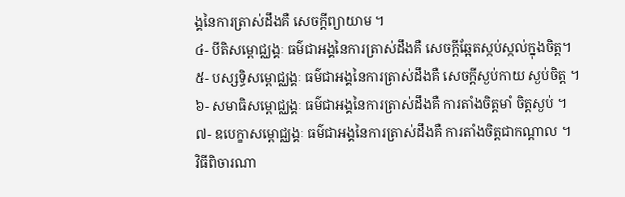ង្គនៃការត្រាស់ដឹងគឺ សេចក្តីព្យាយាម ។
៤- បីតិសម្ពោជ្ឈង្គៈ ធម៌ជាអង្គនៃការត្រាស់ដឹងគឺ សេចក្តីឆ្អែតស្កប់ស្កល់ក្នុងចិត្ត។
៥- បស្សទ្ធិសម្ពោជ្ឈង្គៈ ធម៌ជាអង្គនៃការត្រាស់ដឹងគឺ សេចក្តីស្ងប់កាយ ស្ងប់ចិត្ត ។
៦- សមាធិសម្ពោជ្ឈង្គៈ ធម៌ជាអង្គនៃការត្រាស់ដឹងគឺ ការតាំងចិត្តមាំ ចិត្តស្ងប់ ។
៧- ឧបេក្ខាសម្ពោជ្ឈង្គៈ ធម៌ជាអង្គនៃការត្រាស់ដឹងគឺ ការតាំងចិត្តជាកណ្តាល ។
វិធីពិចារណា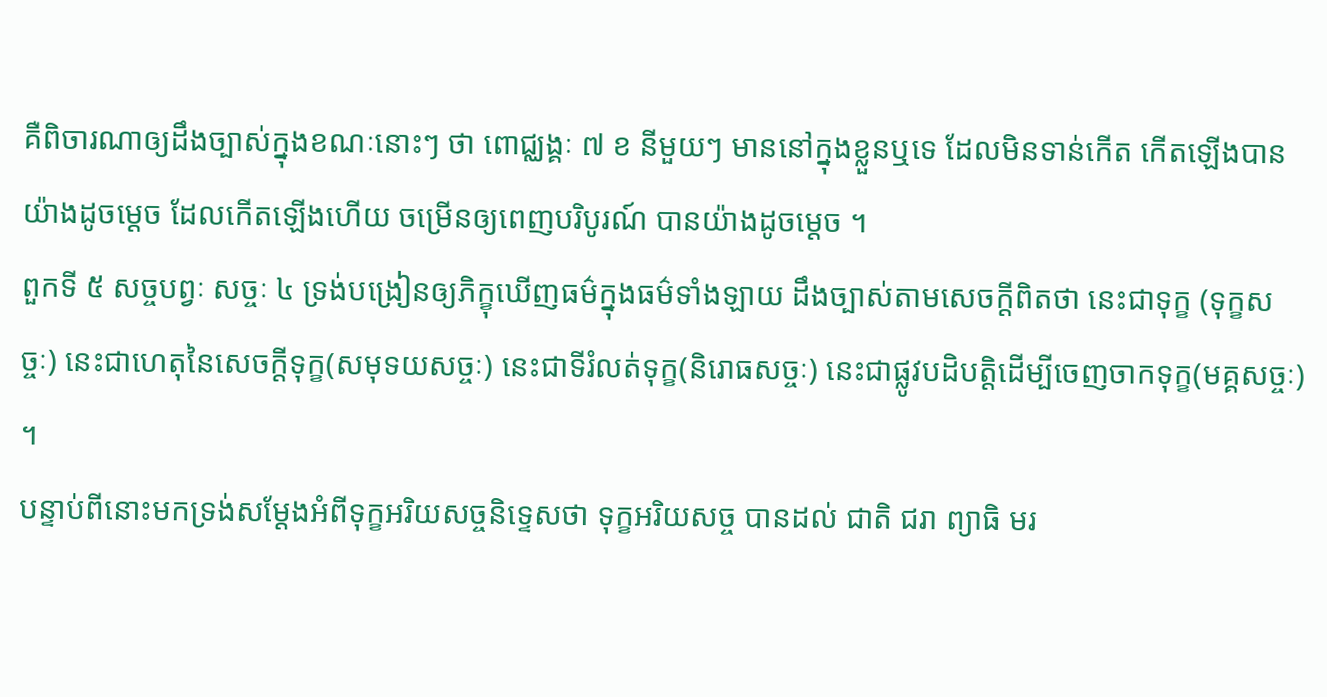គឺពិចារណាឲ្យដឹងច្បាស់ក្នុងខណៈនោះៗ ថា ពោជ្ឈង្គៈ ៧ ខ នីមួយៗ មាននៅក្នុងខ្លួនឬទេ ដែលមិនទាន់កើត កើតឡើងបានយ៉ាងដូចម្តេច ដែលកើតឡើងហើយ ចម្រើនឲ្យពេញបរិបូរណ៍ បានយ៉ាងដូចម្តេច ។
ពួកទី ៥ សច្ចបព្វៈ សច្ចៈ ៤ ទ្រង់បង្រៀនឲ្យភិក្ខុឃើញធម៌ក្នុងធម៌ទាំងឡាយ ដឹងច្បាស់តាមសេចក្តីពិតថា នេះជាទុក្ខ (ទុក្ខសច្ចៈ) នេះជាហេតុនៃសេចក្តីទុក្ខ(សមុទយសច្ចៈ) នេះជាទីរំលត់ទុក្ខ(និរោធសច្ចៈ) នេះជាផ្លូវបដិបត្តិដើម្បីចេញចាកទុក្ខ(មគ្គសច្ចៈ) ។
បន្ទាប់ពីនោះមកទ្រង់សម្តែងអំពីទុក្ខអរិយសច្ចនិទ្ទេសថា ទុក្ខអរិយសច្ច បានដល់ ជាតិ ជរា ព្យាធិ មរ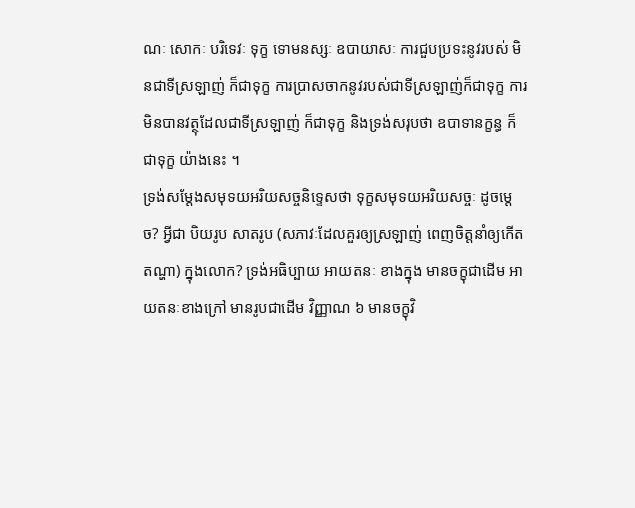ណៈ សោកៈ បរិទេវៈ ទុក្ខ ទោមនស្សៈ ឧបាយាសៈ ការជួបប្រទះនូវរបស់ មិនជាទីស្រឡាញ់ ក៏ជាទុក្ខ ការប្រាសចាកនូវរបស់ជាទីស្រឡាញ់ក៏ជាទុក្ខ ការមិនបានវត្ថុដែលជាទីស្រឡាញ់ ក៏ជាទុក្ខ និងទ្រង់សរុបថា ឧបាទានក្ខន្ធ ក៏ជាទុក្ខ យ៉ាងនេះ ។
ទ្រង់សម្តែងសមុទយអរិយសច្ចនិទ្ទេសថា ទុក្ខសមុទយអរិយសច្ចៈ ដូចម្តេច? អ្វីជា បិយរូប សាតរូប (សភាវៈដែលគួរឲ្យស្រឡាញ់ ពេញចិត្តនាំឲ្យកើតតណ្ហា) ក្នុងលោក? ទ្រង់អធិប្បាយ អាយតនៈ ខាងក្នុង មានចក្ខុជាដើម អាយតនៈខាងក្រៅ មានរូបជាដើម វិញ្ញាណ ៦ មានចក្ខុវិ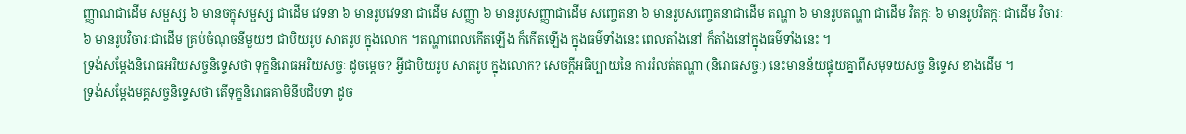ញ្ញាណជាដើម សម្ផស្ស ៦ មានចក្ខុសម្ផស្ស ជាដើម វេទនា ៦ មានរូបវេទនា ជាដើម សញ្ញា ៦ មានរូបសញ្ញាជាដើម សញ្ចេតនា ៦ មានរូបសញ្ចេតនាជាដើម តណ្ហា ៦ មានរូបតណ្ហា ជាដើម វិតក្កៈ ៦ មានរូបវិតក្កៈ ជាដើម វិចារៈ ៦ មានរូបវិចារៈជាដើម គ្រប់ចំណុចនីមួយៗ ជាបិយរូប សាតរូប ក្នុងលោក ។តណ្ហាពេលកើតឡើង ក៏កើតឡើង ក្នុងធម៌ទាំងនេះ ពេលតាំងនៅ ក៏តាំងនៅក្នុងធម៌ទាំងនេះ ។
ទ្រង់សម្តែងនិរោធអរិយសច្ចនិទ្ទេសថា ទុក្ខនិរោធអរិយសច្ចៈ ដូចម្តេច? អ្វីជាបិយរូប សាតរូប ក្នុងលោក? សេចក្តីអធិប្បាយនៃ ការរំលត់តណ្ហា (និរោធសច្ចៈ) នេះមានន័យផ្ទុយគ្នាពីសមុទយសច្ច និទ្ទេស ខាងដើម ។
ទ្រង់សម្តែងមគ្គសច្ចនិទ្ទេសថា តើទុក្ខនិរោធគាមិនីបដិបទា ដូច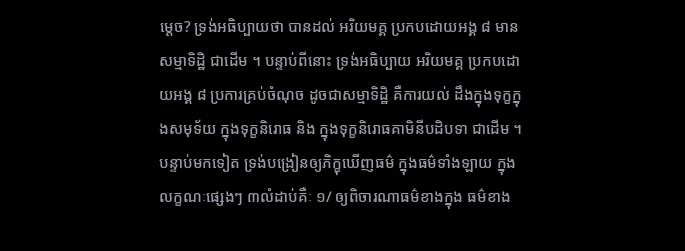ម្តេច? ទ្រង់អធិប្បាយថា បានដល់ អរិយមគ្គ ប្រកបដោយអង្គ ៨ មានសម្មាទិដ្ឋិ ជាដើម ។ បន្ទាប់ពីនោះ ទ្រង់អធិប្បាយ អរិយមគ្គ ប្រកបដោយអង្គ ៨ ប្រការគ្រប់ចំណុច ដូចជាសម្មាទិដ្ឋិ គឺការយល់ ដឹងក្នុងទុក្ខក្នុងសមុទ័យ ក្នុងទុក្ខនិរោធ និង ក្នុងទុក្ខនិរោធគាមិនីបដិបទា ជាដើម ។
បន្ទាប់មកទៀត ទ្រង់បង្រៀនឲ្យភិក្ខុឃើញធម៌ ក្នុងធម៌ទាំងឡាយ ក្នុងលក្ខណៈផ្សេងៗ ៣លំដាប់គឺៈ ១/ ឲ្យពិចារណាធម៌ខាងក្នុង ធម៌ខាង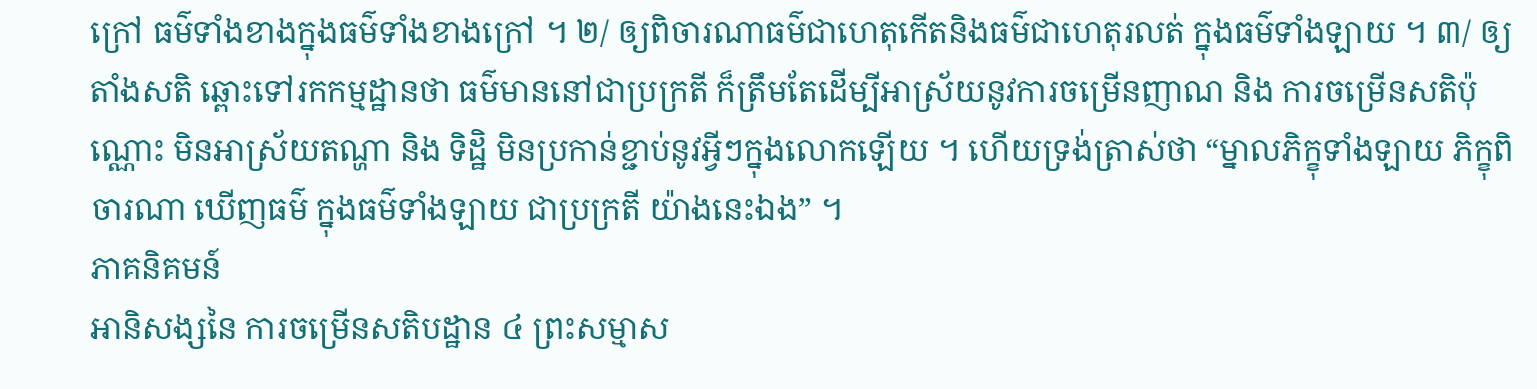ក្រៅ ធម៌ទាំងខាងក្នុងធម៌ទាំងខាងក្រៅ ។ ២/ ឲ្យពិចារណាធម៌ជាហេតុកើតនិងធម៌ជាហេតុរលត់ ក្នុងធម៌ទាំងឡាយ ។ ៣/ ឲ្យតាំងសតិ ឆ្ពោះទៅរកកម្មដ្ឋានថា ធម៌មាននៅជាប្រក្រតី ក៏ត្រឹមតែដើម្បីអាស្រ័យនូវការចម្រើនញាណ និង ការចម្រើនសតិប៉ុណ្ណោះ មិនអាស្រ័យតណ្ហា និង ទិដ្ឋិ មិនប្រកាន់ខ្ជាប់នូវអ្វីៗក្នុងលោកឡើយ ។ ហើយទ្រង់ត្រាស់ថា “ម្នាលភិក្ខុទាំងឡាយ ភិក្ខុពិចារណា ឃើញធម៌ ក្នុងធម៌ទាំងឡាយ ជាប្រក្រតី យ៉ាងនេះឯង” ។
ភាគនិគមន៍
អានិសង្សនៃ ការចម្រើនសតិបដ្ឋាន ៤ ព្រះសម្មាស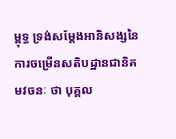ម្ពុទ្ធ ទ្រង់សម្តែងអានិសង្សនៃការចម្រើនសតិបដ្ឋានជានិគមវចនៈ ថា បុគ្គល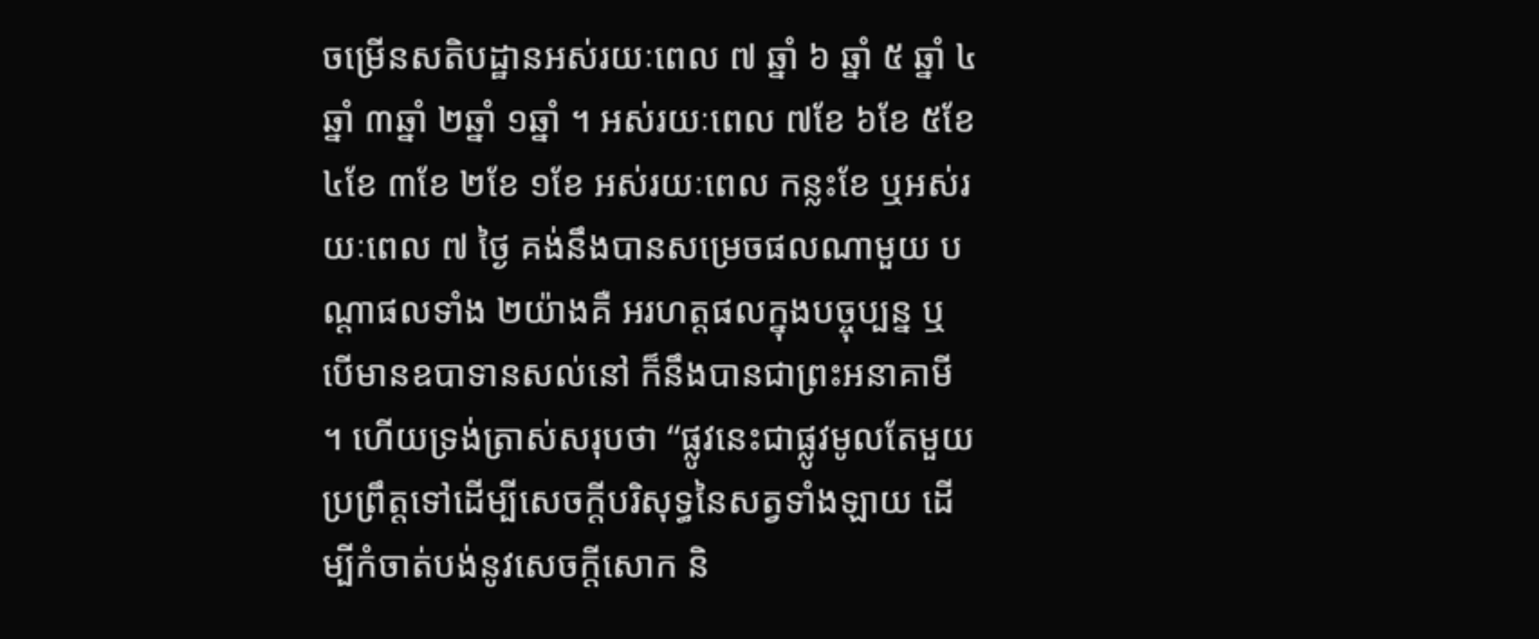ចម្រើនសតិបដ្ឋានអស់រយៈពេល ៧ ឆ្នាំ ៦ ឆ្នាំ ៥ ឆ្នាំ ៤ឆ្នាំ ៣ឆ្នាំ ២ឆ្នាំ ១ឆ្នាំ ។ អស់រយៈពេល ៧ខែ ៦ខែ ៥ខែ ៤ខែ ៣ខែ ២ខែ ១ខែ អស់រយៈពេល កន្លះខែ ឬអស់រយៈពេល ៧ ថ្ងៃ គង់នឹងបានសម្រេចផលណាមួយ បណ្តាផលទាំង ២យ៉ាងគឺ អរហត្តផលក្នុងបច្ចុប្បន្ន ឬ បើមានឧបាទានសល់នៅ ក៏នឹងបានជាព្រះអនាគាមី ។ ហើយទ្រង់ត្រាស់សរុបថា “ផ្លូវនេះជាផ្លូវមូលតែមួយ ប្រព្រឹត្តទៅដើម្បីសេចក្តីបរិសុទ្ធនៃសត្វទាំងឡាយ ដើម្បីកំចាត់បង់នូវសេចក្តីសោក និ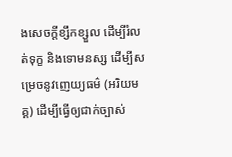ងសេចក្តីខ្សឹកខ្សួល ដើម្បីរំលត់ទុក្ខ និងទោមនស្ស ដើម្បីសម្រេចនូវញេយ្យធម៌ (អរិយមគ្គ) ដើម្បីធ្វើឲ្យជាក់ច្បាស់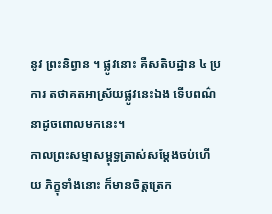នូវ ព្រះនិព្វាន ។ ផ្លូវនោះ គឺសតិបដ្ឋាន ៤ ប្រការ តថាគតអាស្រ័យផ្លូវនេះឯង ទើបពណ៌នាដូចពោលមកនេះ។
កាលព្រះសម្មាសម្ពុទ្ធត្រាស់សម្តែងចប់ហើយ ភិក្ខុទាំងនោះ ក៏មានចិត្តត្រេក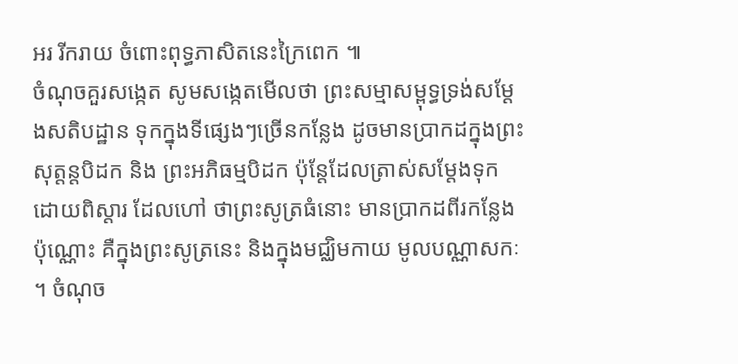អរ រីករាយ ចំពោះពុទ្ធភាសិតនេះក្រៃពេក ៕
ចំណុចគួរសង្កេត សូមសង្កេតមើលថា ព្រះសម្មាសម្ពុទ្ធទ្រង់សម្តែងសតិបដ្ឋាន ទុកក្នុងទីផ្សេងៗច្រើនកន្លែង ដូចមានប្រាកដក្នុងព្រះសុត្តន្តបិដក និង ព្រះអភិធម្មបិដក ប៉ុន្តែដែលត្រាស់សម្តែងទុកដោយពិស្តារ ដែលហៅ ថាព្រះសូត្រធំនោះ មានប្រាកដពីរកន្លែងប៉ុណ្ណោះ គឺក្នុងព្រះសូត្រនេះ និងក្នុងមជ្ឈិមកាយ មូលបណ្ណាសកៈ ។ ចំណុច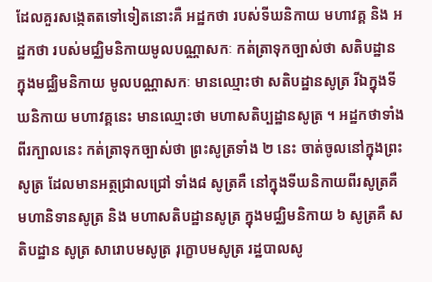ដែលគួរសង្កេតតទៅទៀតនោះគឺ អដ្ឋកថា របស់ទីឃនិកាយ មហាវគ្គ និង អដ្ឋកថា របស់មជ្ឈិមនិកាយមូលបណ្ណាសកៈ កត់ត្រាទុកច្បាស់ថា សតិបដ្ឋាន ក្នុងមជ្ឈិមនិកាយ មូលបណ្ណាសកៈ មានឈ្មោះថា សតិបដ្ឋានសូត្រ រីឯក្នុងទីឃនិកាយ មហាវគ្គនេះ មានឈ្មោះថា មហាសតិប្បដ្ឋានសូត្រ ។ អដ្ឋកថាទាំងពីរក្បាលនេះ កត់ត្រាទុកច្បាស់ថា ព្រះសូត្រទាំង ២ នេះ ចាត់ចូលនៅក្នុងព្រះសូត្រ ដែលមានអត្ថជ្រាលជ្រៅ ទាំង៨ សូត្រគឺ នៅក្នុងទីឃនិកាយពីរសូត្រគឺ មហានិទានសូត្រ និង មហាសតិបដ្ឋានសូត្រ ក្នុងមជ្ឈិមនិកាយ ៦ សូត្រគឺ សតិបដ្ឋាន សូត្រ សារោបមសូត្រ រុក្ខោបមសូត្រ រដ្ឋបាលសូ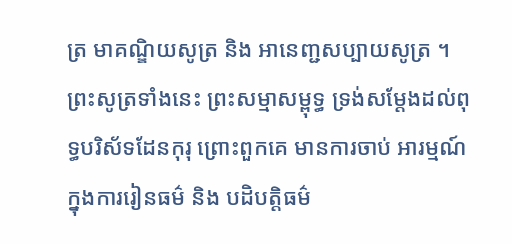ត្រ មាគណ្ឌិយសូត្រ និង អានេញ្ជសប្បាយសូត្រ ។ ព្រះសូត្រទាំងនេះ ព្រះសម្មាសម្ពុទ្ធ ទ្រង់សម្តែងដល់ពុទ្ធបរិស័ទដែនកុរុ ព្រោះពួកគេ មានការចាប់ អារម្មណ៍ ក្នុងការរៀនធម៌ និង បដិបត្តិធម៌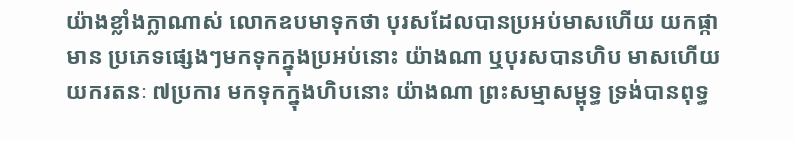យ៉ាងខ្លាំងក្លាណាស់ លោកឧបមាទុកថា បុរសដែលបានប្រអប់មាសហើយ យកផ្កាមាន ប្រភេទផ្សេងៗមកទុកក្នុងប្រអប់នោះ យ៉ាងណា ឬបុរសបានហិប មាសហើយ យករតនៈ ៧ប្រការ មកទុកក្នុងហិបនោះ យ៉ាងណា ព្រះសម្មាសម្ពុទ្ធ ទ្រង់បានពុទ្ធ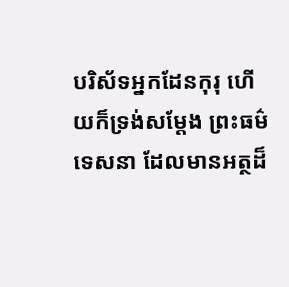បរិស័ទអ្នកដែនកុរុ ហើយក៏ទ្រង់សម្តែង ព្រះធម៌ទេសនា ដែលមានអត្ថដ៏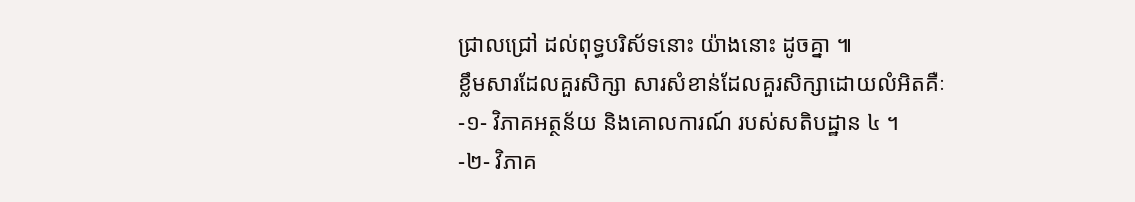ជ្រាលជ្រៅ ដល់ពុទ្ធបរិស័ទនោះ យ៉ាងនោះ ដូចគ្នា ៕
ខ្លឹមសារដែលគួរសិក្សា សារសំខាន់ដែលគួរសិក្សាដោយលំអិតគឺៈ
-១- វិភាគអត្ថន័យ និងគោលការណ៍ របស់សតិបដ្ឋាន ៤ ។
-២- វិភាគ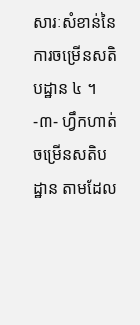សារៈសំខាន់នៃការចម្រើនសតិបដ្ឋាន ៤ ។
-៣- ហ្វឹកហាត់ចម្រើនសតិបដ្ឋាន តាមដែល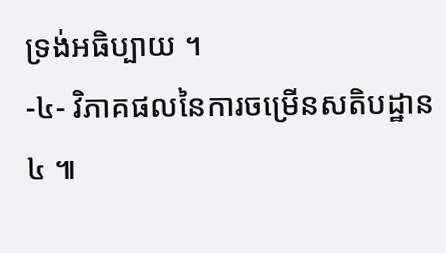ទ្រង់អធិប្បាយ ។
-៤- វិភាគផលនៃការចម្រើនសតិបដ្ឋាន ៤ ៕